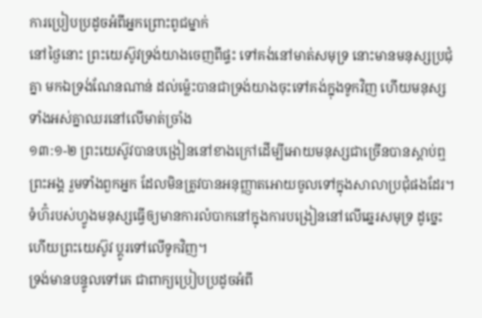ការប្រៀបប្រដូចអំពីអ្នកព្រោះពូជម្នាក់
នៅថ្ងៃនោះ ព្រះយេស៊ូវទ្រង់យាងចេញពីផ្ទះ ទៅគង់នៅមាត់សមុទ្រ នោះមានមនុស្សប្រជុំគ្នា មកឯទ្រង់ណែនណាន់ ដល់ម៉្លេះបានជាទ្រង់យាងចុះទៅគង់ក្នុងទូកវិញ ហើយមនុស្សទាំងអស់គ្នាឈរនៅលើមាត់ច្រាំង
១៣:១-២ ព្រះយេស៊ូវបានបង្រៀននៅខាងក្រៅដើម្បីអោយមនុស្សជាច្រើនបានស្តាប់ឮព្រះអង្គ រួមទាំងពួកអ្នក ដែលមិនត្រូវបានអនុញ្ញាតអោយចូលទៅក្នុងសាលាប្រជុំផងដែរ។ ទំហ៊ំរបស់ហ្វូងមនុស្សធ្វើឲ្យមានការលំបាកនៅក្នុងការបង្រៀននៅលើឆ្នេរសមុទ្រ ដូច្នេះហើយព្រះយេស៊ូវ ប្តូរទៅលើទូកវិញ។
ទ្រង់មានបន្ទូលទៅគេ ជាពាក្យប្រៀបប្រដូចអំពី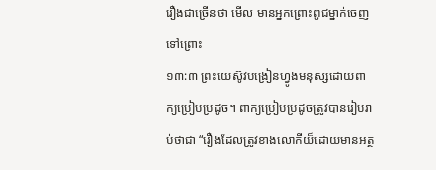រឿងជាច្រើនថា មើល មានអ្នកព្រោះពូជម្នាក់ចេញទៅព្រោះ
១៣:៣ ព្រះយេស៊ូវបង្រៀនហ្វូងមនុស្សដោយពាក្យប្រៀបប្រដូច។ ពាក្យប្រៀបប្រដូចត្រូវបានរៀបរាប់ថាជា “រឿងដែលត្រូវខាងលោកីយ៏ដោយមានអត្ថ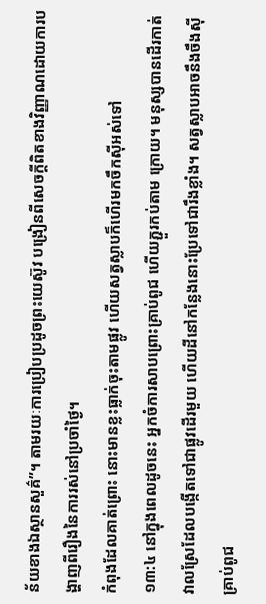ន័យខាងឯស្ថានសួគ៌”។ តាមរយៈការប្រៀបប្រដូចព្រះយេស៊ូវ បង្រៀនពីសេចក្តីពិតខាងវិញ្ញាណដោយការបង្ហាញពីរឿងនៃការរស់នៅប្រចាំថ្ងៃ។
កំពុងដែលគាត់ព្រោះ នោះមានខ្លះធ្លាក់ចុះតាមផ្លូវ ហើយសត្វស្លាបក៏ហើរមកចឹកស៊ីអស់ទៅ
១៣:៤ នៅក្នុងពេលដូចនេះ អ្នកចំការសាបព្រោះគ្រាប់ពូជ ហើយភ្ជួរកប់តាម ក្រោយ។ មនុស្សបានដើរកាត់វាលស្រែដែលបង្កើតទៅជាផ្លូវដើរមួយ ហើយដីនៅកន្លែងនោះប្រែទៅជារឹងខ្លាំង។ សត្វស្លាបអាចនឹងចឹងស៊ីគ្រាប់ពូជ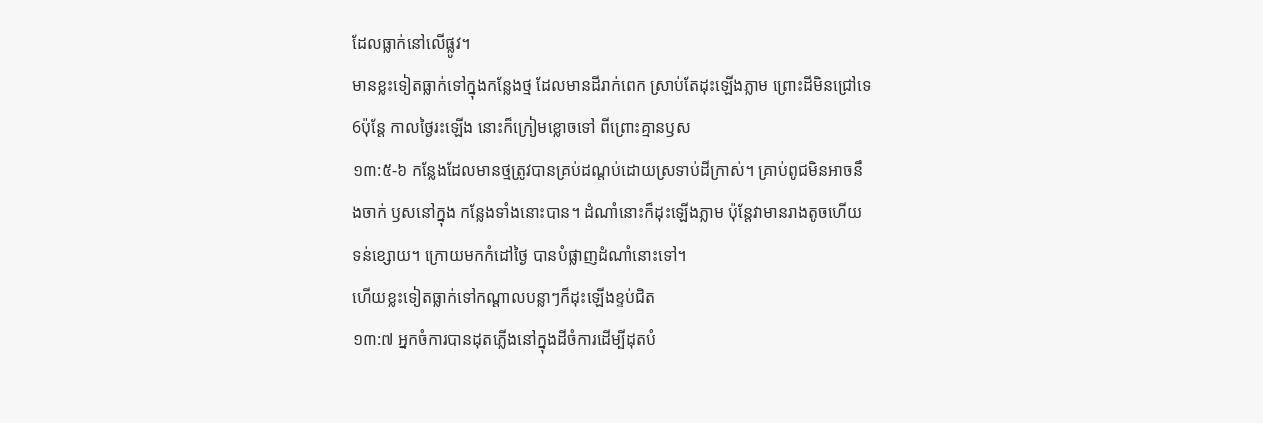ដែលធ្លាក់នៅលើផ្លូវ។
មានខ្លះទៀតធ្លាក់ទៅក្នុងកន្លែងថ្ម ដែលមានដីរាក់ពេក ស្រាប់តែដុះឡើងភ្លាម ព្រោះដីមិនជ្រៅទេ 6ប៉ុន្តែ កាលថ្ងៃរះឡើង នោះក៏ក្រៀមខ្លោចទៅ ពីព្រោះគ្មានឫស
១៣:៥-៦ កន្លែងដែលមានថ្មត្រូវបានគ្រប់ដណ្តប់ដោយស្រទាប់ដីក្រាស់។ គ្រាប់ពូជមិនអាចនឹងចាក់ ឫសនៅក្នុង កន្លែងទាំងនោះបាន។ ដំណាំនោះក៏ដុះឡើងភ្លាម ប៉ុន្តែវាមានរាងតូចហើយទន់ខ្សោយ។ ក្រោយមកកំដៅថ្ងៃ បានបំផ្លាញដំណាំនោះទៅ។
ហើយខ្លះទៀតធ្លាក់ទៅកណ្តាលបន្លាៗក៏ដុះឡើងខ្ទប់ជិត
១៣:៧ អ្នកចំការបានដុតភ្លើងនៅក្នុងដីចំការដើម្បីដុតបំ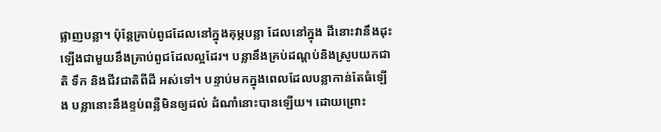ផ្លាញបន្លា។ ប៉ុន្តែគ្រាប់ពូជដែលនៅក្នុងគុម្ភបន្លា ដែលនៅក្នុង ដីនោះវានឹងដុះឡើងជាមួយនឹងគ្រាប់ពូជដែលល្អដែរ។ បន្លានឹងគ្រប់ដណ្តប់និងស្រូបយកជាតិ ទឹក និងជីវជាតិពីដី អស់ទៅ។ បន្ទាប់មកក្នុងពេលដែលបន្លាកាន់តែធំឡើង បន្លានោះនឹងខ្ទប់ពន្លឺមិនឲ្យដល់ ដំណាំនោះបានឡើយ។ ដោយព្រោះ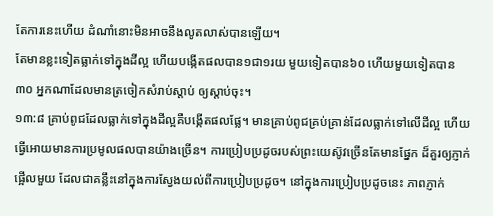តែការនេះហើយ ដំណាំនោះមិនអាចនឹងលូតលាស់បានឡើយ។
តែមានខ្លះទៀតធ្លាក់ទៅក្នុងដីល្អ ហើយបង្កើតផលបាន១ជា១រយ មួយទៀតបាន៦០ ហើយមួយទៀតបាន៣០ អ្នកណាដែលមានត្រចៀកសំរាប់ស្តាប់ ឲ្យស្តាប់ចុះ។
១៣:៨ គ្រាប់ពូជដែលធ្លាក់ទៅក្នុងដីល្អគឺបង្កើតផលផ្លែ។ មានគ្រាប់ពូជគ្រប់គ្រាន់ដែលធ្លាក់ទៅលើដីល្អ ហើយ ធ្វើអោយមានការប្រមូលផលបានយ៉ាងច្រើន។ ការប្រៀបប្រដូចរបស់ព្រះយេស៊ូវច្រើនតែមានផ្នែក ដ៏គួរឲ្យភ្ញាក់ផ្អើលមួយ ដែលជាគន្លឹះនៅក្នុងការស្វែងយល់ពីការប្រៀបប្រដូច។ នៅក្នុងការប្រៀបប្រដូចនេះ ភាពភ្ញាក់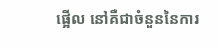ផ្អើល នៅគឺជាចំនួននៃការ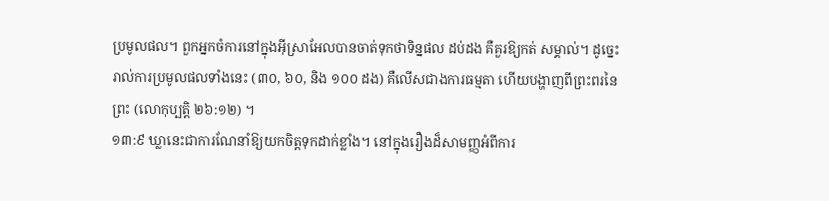ប្រមូលផល។ ពួកអ្នកចំការនៅក្នុងអ៊ីស្រាអែលបានចាត់ទុកថាទិន្នផល ដប់ដង គឺគួរឱ្យកត់ សម្គាល់។ ដូច្នេះរាល់ការប្រមូលផលទាំងនេះ (៣០, ៦០, និង ១០០ ដង) គឺលើសជាងការធម្មតា ហើយបង្ហាញពីព្រះពរនៃព្រះ (លោកុប្បត្តិ ២៦:១២) ។
១៣:៩ ឃ្លានេះជាការណែនាំឱ្យយកចិត្តទុកដាក់ខ្លាំង។ នៅក្នុងរឿងដ៏សាមញ្ញអំពីការ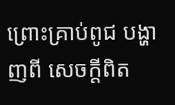ព្រោះគ្រាប់ពូជ បង្ហាញពី សេចក្តីពិត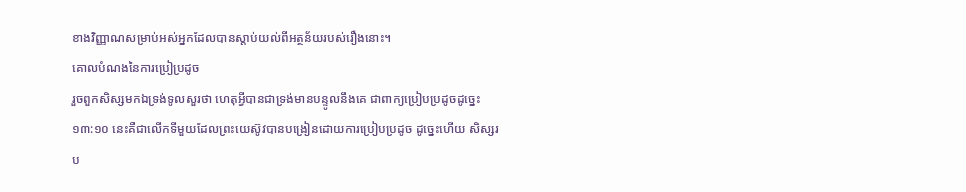ខាងវិញ្ញាណសម្រាប់អស់អ្នកដែលបានស្តាប់យល់ពីអត្ថន័យរបស់រឿងនោះ។
គោលបំណងនៃការប្រៀប្រដូច
រួចពួកសិស្សមកឯទ្រង់ទូលសួរថា ហេតុអ្វីបានជាទ្រង់មានបន្ទូលនឹងគេ ជាពាក្យប្រៀបប្រដូចដូច្នេះ
១៣:១០ នេះគឺជាលើកទីមួយដែលព្រះយេស៊ូវបានបង្រៀនដោយការប្រៀបប្រដូច ដូច្នេះហើយ សិស្សរប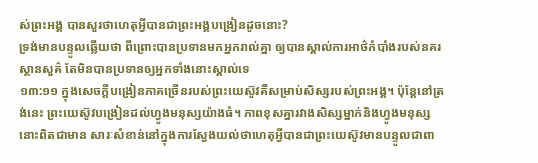ស់ព្រះអង្គ បានសួរថាហេតុអ្វីបានជាព្រះអង្គបង្រៀនដូចនោះ?
ទ្រង់មានបន្ទូលឆ្លើយថា ពីព្រោះបានប្រទានមកអ្នករាល់គ្នា ឲ្យបានស្គាល់ការអាថ៌កំបាំងរបស់នគរស្ថានសួគ៌ តែមិនបានប្រទានឲ្យអ្នកទាំងនោះស្គាល់ទេ
១៣:១១ ក្នុងសេចក្តីបង្រៀនភាគច្រើនរបស់ព្រះយេស៊ូវគឺសម្រាប់សិស្សរបស់ព្រះអង្គ។ ប៉ុន្តែនៅត្រង់នេះ ព្រះយេស៊ូវបង្រៀនដល់ហ្វូងមនុស្សយ៉ាងធំ។ ភាពខុសគ្នារវាងសិស្សម្នាក់និងហ្វូងមនុស្សនោះពិតជាមាន សារៈសំខាន់នៅក្នុងការស្វែងយល់ថាហេតុអ្វីបានជាព្រះយេស៊ូវមានបន្ទូលជាពា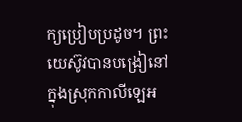ក្យប្រៀបប្រដូច។ ព្រះយេស៊ូវបានបង្រៀនៅក្នុងស្រុកកាលីឡេអ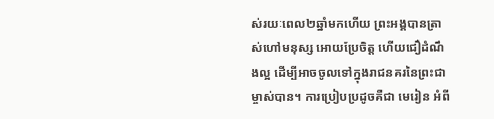ស់រយៈពេល២ឆ្នាំមកហើយ ព្រះអង្គបានត្រាស់ហៅមនុស្ស អោយប្រែចិត្ដ ហើយជឿដំណឹងល្អ ដើម្បីអាចចូលទៅក្នុងរាជនគរនៃព្រះជាម្ចាស់បាន។ ការប្រៀបប្រដូចគឺជា មេរៀន អំពី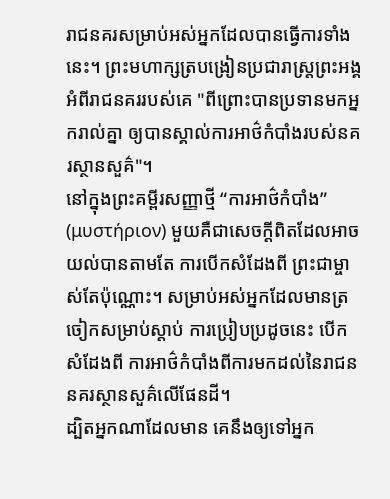រាជនគរសម្រាប់អស់អ្នកដែលបានធ្វើការទាំងនេះ។ ព្រះមហាក្សត្របង្រៀនប្រជារាស្រ្តព្រះអង្គ អំពីរាជនគររបស់គេ "ពីព្រោះបានប្រទានមកអ្នករាល់គ្នា ឲ្យបានស្គាល់ការអាថ៌កំបាំងរបស់នគរស្ថានសួគ៌"។
នៅក្នុងព្រះគម្ពីរសញ្ញាថ្មី “ការអាថ៌កំបាំង” (μυστήριον) មួយគឺជាសេចក្តីពិតដែលអាចយល់បានតាមតែ ការបើកសំដែងពី ព្រះជាម្ចាស់តែប៉ុណ្ណោះ។ សម្រាប់អស់អ្នកដែលមានត្រចៀកសម្រាប់ស្តាប់ ការប្រៀបប្រដូចនេះ បើកសំដែងពី ការអាថ៌កំបាំងពីការមកដល់នៃរាជននគរស្ថានសួគ៌លើផែនដី។
ដ្បិតអ្នកណាដែលមាន គេនឹងឲ្យទៅអ្នក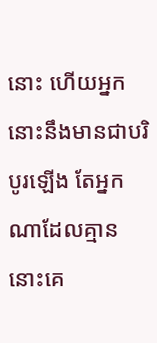នោះ ហើយអ្នកនោះនឹងមានជាបរិបូរឡើង តែអ្នកណាដែលគ្មាន នោះគេ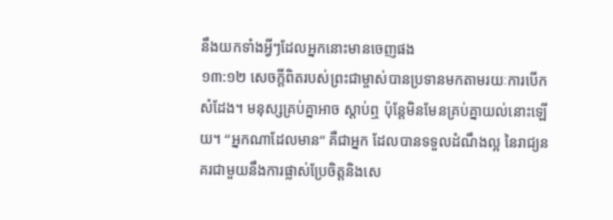នឹងយកទាំងអ្វីៗដែលអ្នកនោះមានចេញផង
១៣:១២ សេចក្តីពិតរបស់ព្រះជាម្ចាស់បានប្រទានមកតាមរយៈការបើកសំដែង។ មនុស្សគ្រប់គ្នាអាច ស្តាប់ឮ ប៉ុន្តែមិនមែនគ្រប់គ្នាយល់នោះឡើយ។ “អ្នកណាដែលមាន” គឺជាអ្នក ដែលបានទទួលដំណឹងល្អ នៃរាជ្យនគរជាមួយនឹងការផ្លាស់ប្រែចិត្តនិងសេ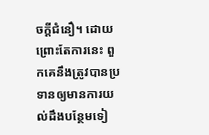ចក្តីជំនឿ។ ដោយព្រោះតែការនេះ ពួកគេនឹងត្រូវបានប្រទានឲ្យមានការយល់ដឹងបន្ថែមទៀ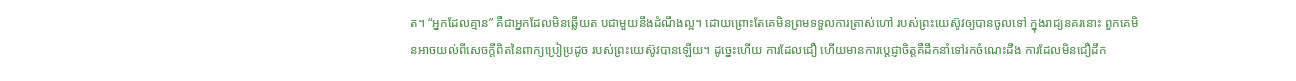ត។ “អ្នកដែលគ្មាន” គឺជាអ្នកដែលមិនឆ្លើយត បជាមួយនឹងដំណឹងល្អ។ ដោយព្រោះតែគេមិនព្រមទទួលការត្រាស់ហៅ របស់ព្រះយេស៊ូវឲ្យបានចូលទៅ ក្នុងរាជ្យនគរនោះ ពួកគេមិនអាចយល់ពីសេចក្តីពិតនៃពាក្យប្រៀប្រដូច របស់ព្រះយេស៊ូវបានឡើយ។ ដូច្នេះហើយ ការដែលជឿ ហើយមានការប្តេជ្ញាចិត្តគឺដឹកនាំទៅរកចំណេះដឹង ការដែលមិនជឿដឹក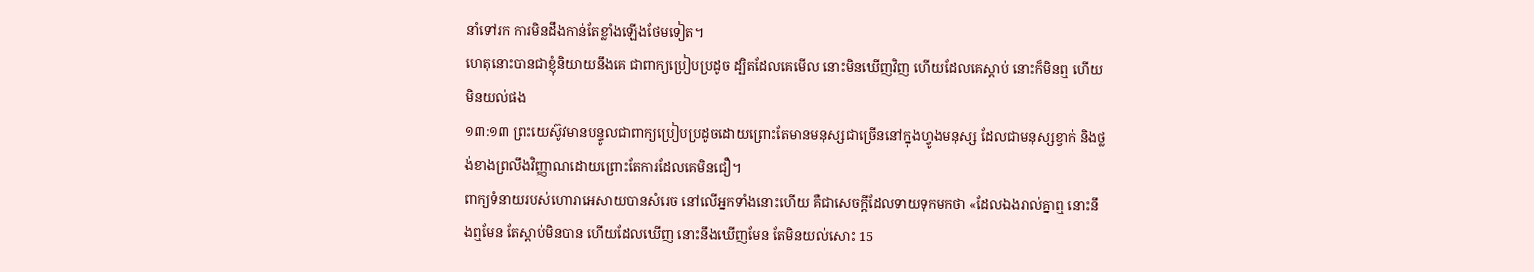នាំទៅរក ការមិនដឹងកាន់តែខ្លាំងឡើងថែមទៀត។
ហេតុនោះបានជាខ្ញុំនិយាយនឹងគេ ជាពាក្យប្រៀបប្រដូច ដ្បិតដែលគេមើល នោះមិនឃើញវិញ ហើយដែលគេស្តាប់ នោះក៏មិនឮ ហើយមិនយល់ផង
១៣:១៣ ព្រះយេស៊ូវមានបន្ទូលជាពាក្យប្រៀបប្រដូចដោយព្រោះតែមានមនុស្សជាច្រើននៅក្នុងហ្វូងមនុស្ស ដែលជាមនុស្សខ្វាក់ និងថ្លង់ខាងព្រលឹងវិញ្ញាណដោយព្រោះតែការដែលគេមិនជឿ។
ពាក្យទំនាយរបស់ហោរាអេសាយបានសំរេច នៅលើអ្នកទាំងនោះហើយ គឺជាសេចក្ដីដែលទាយទុកមកថា «ដែលឯងរាល់គ្នាឮ នោះនឹងឮមែន តែស្ដាប់មិនបាន ហើយដែលឃើញ នោះនឹងឃើញមែន តែមិនយល់សោះ 15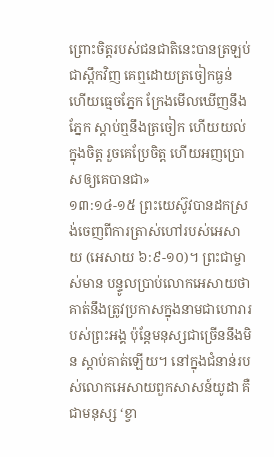ព្រោះចិត្តរបស់ជនជាតិនេះបានត្រឡប់ជាស្ពឹកវិញ គេឮដោយត្រចៀកធ្ងន់ ហើយធ្មេចភ្នែក ក្រែងមើលឃើញនឹងភ្នែក ស្តាប់ឮនឹងត្រចៀក ហើយយល់ក្នុងចិត្ត រួចគេប្រែចិត្ត ហើយអញប្រោសឲ្យគេបានជា»
១៣:១៤-១៥ ព្រះយេស៊ូវបានដកស្រង់ចេញពីការត្រាស់ហៅរបស់អេសាយ (អេសាយ ៦:៩-១០)។ ព្រះជាម្ចាស់មាន បន្ទូលប្រាប់លោកអេសាយថា គាត់នឹងត្រូវប្រកាសក្នុងនាមជាហោរារបស់ព្រះអង្គ ប៉ុន្តែមនុស្សជាច្រើននឹងមិន ស្តាប់គាត់ឡើយ។ នៅក្នុងជំនាន់របស់លោកអេសាយពួកសាសន៍យូដា គឺជាមនុស្ស ‘ខ្វា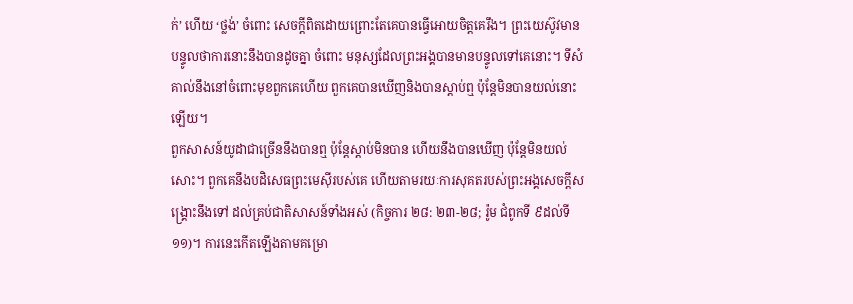ក់’ ហើយ ‘ថ្លង់’ ចំពោះ សេចក្តីពិតដោយព្រោះតែគេបានធ្វើអោយចិត្តគេរឹង។ ព្រះយេស៊ូវមានបន្ទូលថាការនោះនឹងបានដូចគ្នា ចំពោះ មនុស្សដែលព្រះអង្គបានមានបន្ទូលទៅគេនោះ។ ទីសំគាល់នឹងនៅចំពោះមុខពួកគេហើយ ពួកគេបានឃើញនិងបានស្តាប់ឮ ប៉ុន្តែមិនបានយល់នោះឡើយ។
ពួកសាសន៍យូដាជាច្រើននឹងបានឮ ប៉ុន្តែស្ដាប់មិនបាន ហើយនឹងបានឃើញ ប៉ុន្តែមិនយល់សោះ។ ពួកគេនឹងបដិសេធព្រះមេស៊ីរបស់គេ ហើយតាមរយៈការសុគតរបស់ព្រះអង្គសេចក្តីសង្រ្គោះនឹងទៅ ដល់គ្រប់ជាតិសាសន៍ទាំងអស់ (កិច្ចការ ២៨: ២៣-២៨; រ៉ូម ជំពូកទី ៩ដល់ទី១១)។ ការនេះកើតឡើងតាមគម្រោ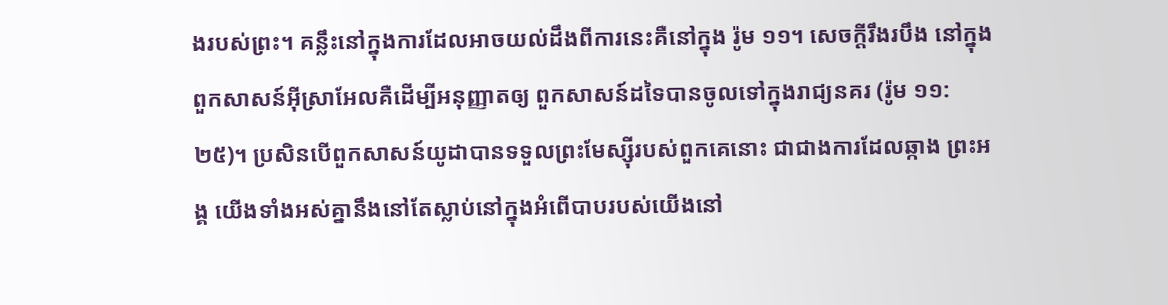ងរបស់ព្រះ។ គន្លឹះនៅក្នុងការដែលអាចយល់ដឹងពីការនេះគឺនៅក្នុង រ៉ូម ១១។ សេចក្ដីរឹងរបឹង នៅក្នុងពួកសាសន៍អ៊ីស្រាអែលគឺដើម្បីអនុញ្ញាតឲ្យ ពួកសាសន៍ដទៃបានចូលទៅក្នុងរាជ្យនគរ (រ៉ូម ១១:២៥)។ ប្រសិនបើពួកសាសន៍យូដាបានទទួលព្រះមែស្ស៊ីរបស់ពួកគេនោះ ជាជាងការដែលឆ្កាង ព្រះអង្គ យើងទាំងអស់គ្នានឹងនៅតែស្លាប់នៅក្នុងអំពើបាបរបស់យើងនៅ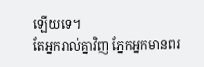ឡើយទេ។
តែអ្នករាល់គ្នាវិញ ភ្នែកអ្នកមានពរ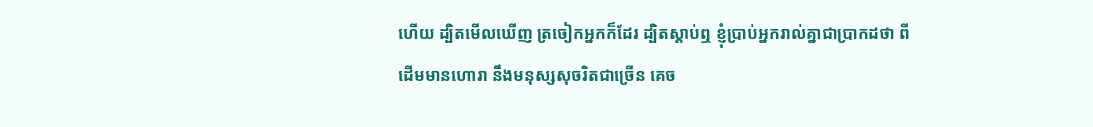ហើយ ដ្បិតមើលឃើញ ត្រចៀកអ្នកក៏ដែរ ដ្បិតស្តាប់ឮ ខ្ញុំប្រាប់អ្នករាល់គ្នាជាប្រាកដថា ពីដើមមានហោរា នឹងមនុស្សសុចរិតជាច្រើន គេច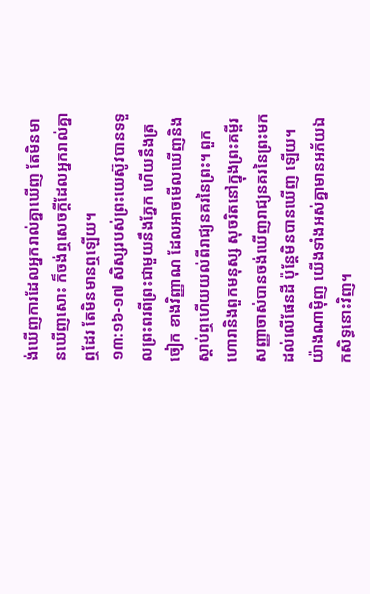ង់ឃើញការដែលអ្នករាល់គ្នាឃើញ តែមិនមានឃើញសោះ ក៏ចង់ឮសេចក្ដីដែលអ្នករាល់គ្នាឮដែរ តែមិនមានឮឡើយ។
១៣:១៦-១៧ សិស្សរបស់ព្រះយេស៊ូវបានទទួលព្រះពរពីព្រះជាមួយនឹងភ្នែក ហើយនឹងត្រចៀក ខាងវិញ្ញាណ ដែលអាចមើលឃើញនិងស្តាប់ឮហើយយល់ពីរាជ្យនគរនៃព្រះ។ ពួកហោរានិងពួកមនុស្ស សុចរិតនៅក្នុងព្រះគម្ពីរសញ្ញាចាស់បានចង់ឃើញរាជ្យនគរនៃព្រះមកដល់លើផែនដី ប៉ុន្តែមិនបានឃើញ ឡើយ។ យ៉ាងណាម៉ិញ យើងទាំងអស់គ្នាមានអភ័យឯកសិទ្ធនោះវិញ។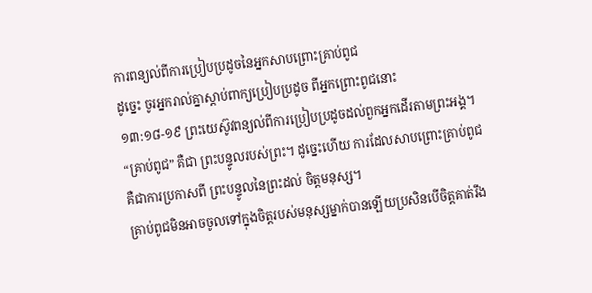ការពន្យល់ពីការប្រៀបប្រដូចនៃអ្នកសាបព្រោះគ្រាប់ពូជ
ដូច្នេះ ចូរអ្នករាល់គ្នាស្តាប់ពាក្យប្រៀបប្រដូច ពីអ្នកព្រោះពូជនោះ
១៣:១៨-១៩ ព្រះយេស៊ូវពន្យល់ពីការប្រៀបប្រដូចដល់ពួកអ្នកដើរតាមព្រះអង្គ។ “គ្រាប់ពូជ” គឺជា ព្រះបន្ទូលរបស់ព្រះ។ ដូច្នេះហើយ ការដែលសាបព្រោះគ្រាប់ពូជគឺជាការប្រកាសពី ព្រះបន្ទូលនៃព្រះដល់ ចិត្តមនុស្ស។
គ្រាប់ពូជមិនអាចចូលទៅក្នុងចិត្តរបស់មនុស្សម្នាក់បានឡើយប្រសិនបើចិត្តគាត់រឹង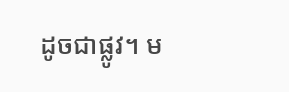ដូចជាផ្លូវ។ ម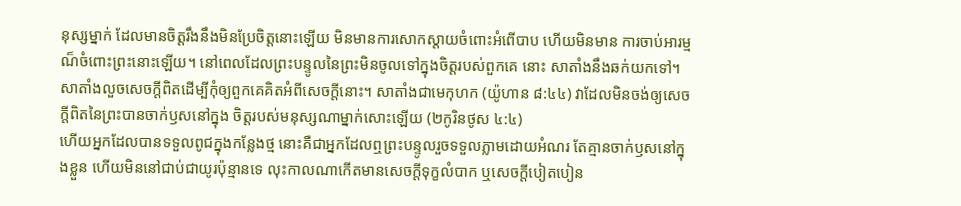នុស្សម្នាក់ ដែលមានចិត្តរឹងនឹងមិនប្រែចិត្តនោះឡើយ មិនមានការសោកស្តាយចំពោះអំពើបាប ហើយមិនមាន ការចាប់អារម្មណ៏ចំពោះព្រះនោះឡើយ។ នៅពេលដែលព្រះបន្ទូលនៃព្រះមិនចូលទៅក្នុងចិត្តរបស់ពួកគេ នោះ សាតាំងនឹងឆក់យកទៅ។ សាតាំងលួចសេចក្តីពិតដើម្បីកុំឲ្យពួកគេគិតអំពីសេចក្តីនោះ។ សាតាំងជាមេកុហក (យ៉ូហាន ៨:៤៤) វាដែលមិនចង់ឲ្យសេចក្តីពិតនៃព្រះបានចាក់ឫសនៅក្នុង ចិត្តរបស់មនុស្សណាម្នាក់សោះឡើយ (២កូរិនថូស ៤:៤)
ហើយអ្នកដែលបានទទួលពូជក្នុងកន្លែងថ្ម នោះគឺជាអ្នកដែលឮព្រះបន្ទូលរួចទទួលភ្លាមដោយអំណរ តែគ្មានចាក់ឫសនៅក្នុងខ្លួន ហើយមិននៅជាប់ជាយូរប៉ុន្មានទេ លុះកាលណាកើតមានសេចក្ដីទុក្ខលំបាក ឬសេចក្ដីបៀតបៀន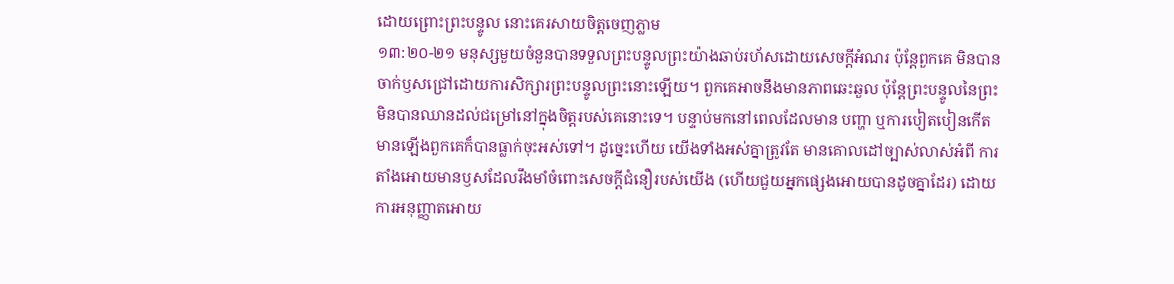ដោយព្រោះព្រះបន្ទូល នោះគេរសាយចិត្តចេញភ្លាម
១៣:២០-២១ មនុស្សមួយចំនួនបានទទួលព្រះបន្ទូលព្រះយ៉ាងឆាប់រហ័សដោយសេចក្តីអំណរ ប៉ុន្តែពួកគេ មិនបាន ចាក់ឫសជ្រៅដោយការសិក្សារព្រះបន្ទូលព្រះនោះឡើយ។ ពួកគេអាចនឹងមានភាពឆេះឆួល ប៉ុន្តែព្រះបន្ទូលនៃព្រះ មិនបានឈានដល់ជម្រៅនៅក្នុងចិត្តរបស់គេនោះទេ។ បន្ទាប់មកនៅពេលដែលមាន បញ្ហា ឬការបៀតបៀនកើត មានឡើងពួកគេក៏បានធ្លាក់ចុះអស់ទៅ។ ដូច្នេះហើយ យើងទាំងអស់គ្នាត្រូវតែ មានគោលដៅច្បាស់លាស់អំពី ការតាំងអោយមានឫសដែលរឹងមាំចំពោះសេចក្តីជំនឿរបស់យើង (ហើយជួយអ្នកផ្សេងអោយបានដូចគ្នាដែរ) ដោយការអនុញ្ញាតអោយ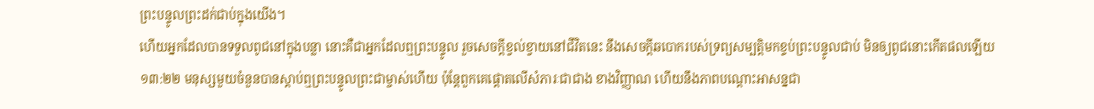ព្រះបន្ទូលព្រះដក់ជាប់ក្នុងយើង។
ហើយអ្នកដែលបានទទួលពូជនៅក្នុងបន្លា នោះគឺជាអ្នកដែលឮព្រះបន្ទូល រួចសេចក្ដីខ្វល់ខ្វាយនៅជីវិតនេះ នឹងសេចក្ដីឆបោករបស់ទ្រព្យសម្បត្តិមកខ្ទប់ព្រះបន្ទូលជាប់ មិនឲ្យពូជនោះកើតផលឡើយ
១៣:២២ មនុស្សមួយចំនួនបានស្តាប់ឮព្រះបន្ទូលព្រះជាម្ចាស់ហើយ ប៉ុន្តែពួកគេផ្តោតលើសំភារៈជាជាង ខាងវិញ្ញាណ ហើយនឹងភាពបណ្តោះអាសន្នជា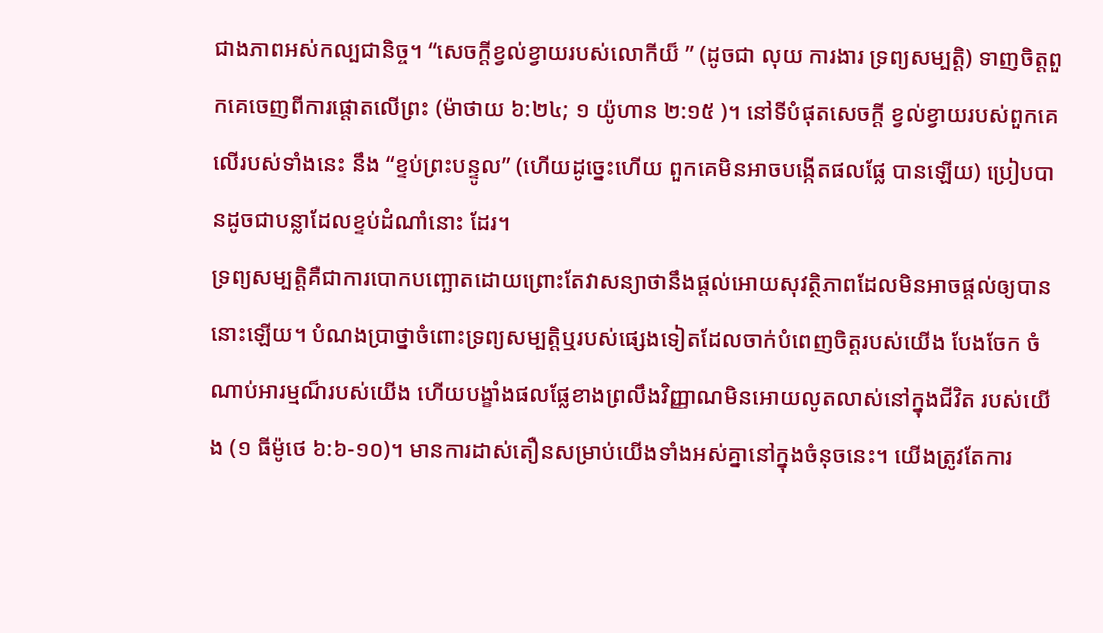ជាងភាពអស់កល្បជានិច្ច។ “សេចក្តីខ្វល់ខ្វាយរបស់លោកីយ៏ ” (ដូចជា លុយ ការងារ ទ្រព្យសម្បត្តិ) ទាញចិត្តពួកគេចេញពីការផ្តោតលើព្រះ (ម៉ាថាយ ៦:២៤; ១ យ៉ូហាន ២:១៥ )។ នៅទីបំផុតសេចក្តី ខ្វល់ខ្វាយរបស់ពួកគេលើរបស់ទាំងនេះ នឹង “ខ្ទប់ព្រះបន្ទូល” (ហើយដូច្នេះហើយ ពួកគេមិនអាចបង្កើតផលផ្លែ បានឡើយ) ប្រៀបបានដូចជាបន្លាដែលខ្ទប់ដំណាំនោះ ដែរ។
ទ្រព្យសម្បត្តិគឺជាការបោកបញ្ឆោតដោយព្រោះតែវាសន្យាថានឹងផ្តល់អោយសុវត្ថិភាពដែលមិនអាចផ្តល់ឲ្យបាននោះឡើយ។ បំណងប្រាថ្នាចំពោះទ្រព្យសម្បត្តិឬរបស់ផ្សេងទៀតដែលចាក់បំពេញចិត្តរបស់យើង បែងចែក ចំណាប់អារម្មណ៏របស់យើង ហើយបង្ខាំងផលផ្លែខាងព្រលឹងវិញ្ញាណមិនអោយលូតលាស់នៅក្នុងជីវិត របស់យើង (១ ធីម៉ូថេ ៦:៦-១០)។ មានការដាស់តឿនសម្រាប់យើងទាំងអស់គ្នានៅក្នុងចំនុចនេះ។ យើងត្រូវតែការ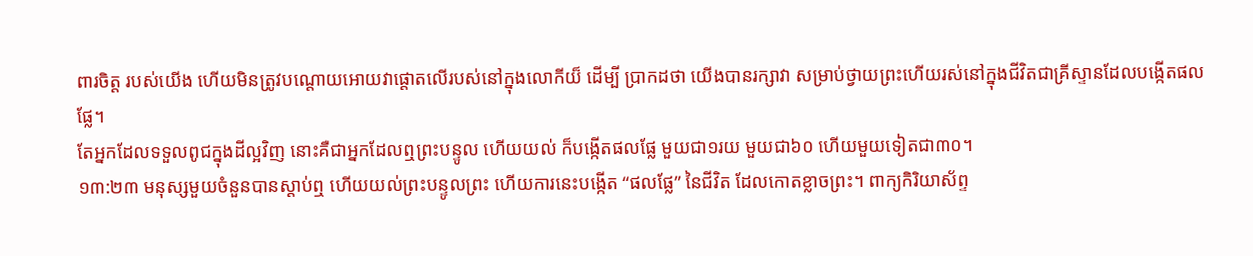ពារចិត្ត របស់យើង ហើយមិនត្រូវបណ្តោយអោយវាផ្តោតលើរបស់នៅក្នុងលោកីយ៏ ដើម្បី ប្រាកដថា យើងបានរក្សាវា សម្រាប់ថ្វាយព្រះហើយរស់នៅក្នុងជីវិតជាគ្រីស្ទានដែលបង្កើតផលផ្លែ។
តែអ្នកដែលទទួលពូជក្នុងដីល្អវិញ នោះគឺជាអ្នកដែលឮព្រះបន្ទូល ហើយយល់ ក៏បង្កើតផលផ្លែ មួយជា១រយ មួយជា៦០ ហើយមួយទៀតជា៣០។
១៣:២៣ មនុស្សមួយចំនួនបានស្តាប់ឮ ហើយយល់ព្រះបន្ទូលព្រះ ហើយការនេះបង្កើត “ផលផ្លែ” នៃជីវិត ដែលកោតខ្លាចព្រះ។ ពាក្យកិរិយាស័ព្ទ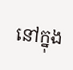នៅក្នុង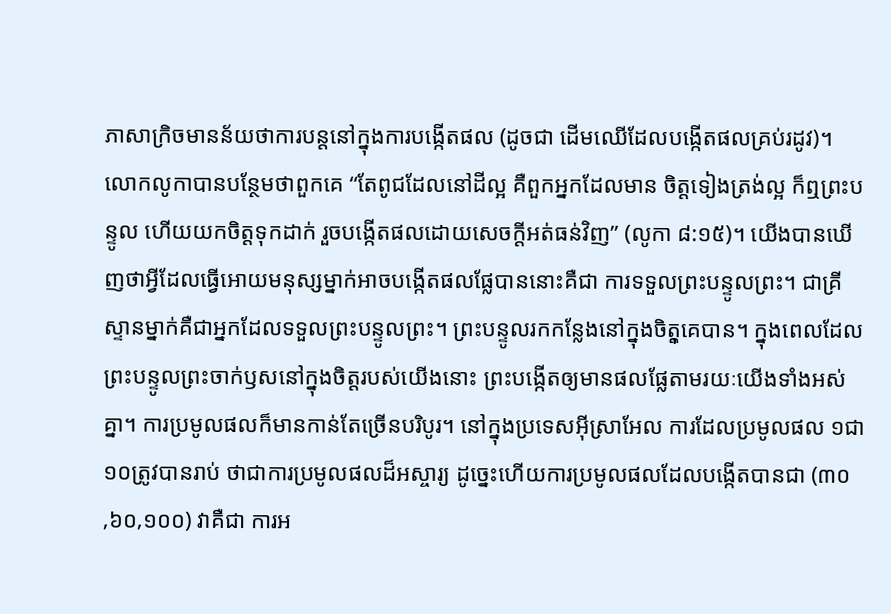ភាសាក្រិចមានន័យថាការបន្តនៅក្នុងការបង្កើតផល (ដូចជា ដើមឈើដែលបង្កើតផលគ្រប់រដូវ)។ លោកលូកាបានបន្ថែមថាពួកគេ “តែពូជដែលនៅដីល្អ គឺពួកអ្នកដែលមាន ចិត្តទៀងត្រង់ល្អ ក៏ឮព្រះបន្ទូល ហើយយកចិត្តទុកដាក់ រួចបង្កើតផលដោយសេចក្តីអត់ធន់វិញ” (លូកា ៨:១៥)។ យើងបានឃើញថាអ្វីដែលធ្វើអោយមនុស្សម្នាក់អាចបង្កើតផលផ្លែបាននោះគឺជា ការទទួលព្រះបន្ទូលព្រះ។ ជាគ្រីស្ទានម្នាក់គឺជាអ្នកដែលទទួលព្រះបន្ទូលព្រះ។ ព្រះបន្ទូលរកកន្លែងនៅក្នុងចិតុ្តគេបាន។ ក្នុងពេលដែល ព្រះបន្ទូលព្រះចាក់ឫសនៅក្នុងចិត្តរបស់យើងនោះ ព្រះបង្កើតឲ្យមានផលផ្លែតាមរយៈយើងទាំងអស់គ្នា។ ការប្រមូលផលក៏មានកាន់តែច្រើនបរិបូរ។ នៅក្នុងប្រទេសអ៊ីស្រាអែល ការដែលប្រមូលផល ១ជា១០ត្រូវបានរាប់ ថាជាការប្រមូលផលដ៏អស្ចារ្យ ដូច្នេះហើយការប្រមូលផលដែលបង្កើតបានជា (៣០‚៦០‚១០០) វាគឺជា ការអ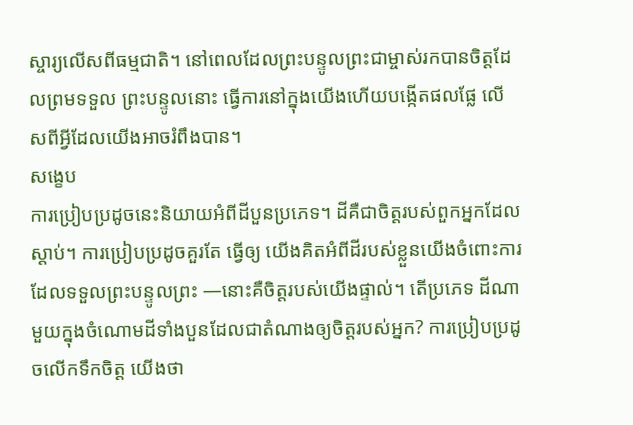ស្ចារ្យលើសពីធម្មជាតិ។ នៅពេលដែលព្រះបន្ទូលព្រះជាម្ចាស់រកបានចិត្តដែលព្រមទទួល ព្រះបន្ទូលនោះ ធ្វើការនៅក្នុងយើងហើយបង្កើតផលផ្លែ លើសពីអ្វីដែលយើងអាចរំពឹងបាន។
សង្ខេប
ការប្រៀបប្រដូចនេះនិយាយអំពីដីបួនប្រភេទ។ ដីគឺជាចិត្តរបស់ពួកអ្នកដែលស្តាប់។ ការប្រៀបប្រដូចគួរតែ ធ្វើឲ្យ យើងគិតអំពីដីរបស់ខ្លួនយើងចំពោះការដែលទទួលព្រះបន្ទូលព្រះ —នោះគឺចិត្តរបស់យើងផ្ទាល់។ តើប្រភេទ ដីណាមួយក្នុងចំណោមដីទាំងបួនដែលជាតំណាងឲ្យចិត្តរបស់អ្នក? ការប្រៀបប្រដូចលើកទឹកចិត្ត យើងថា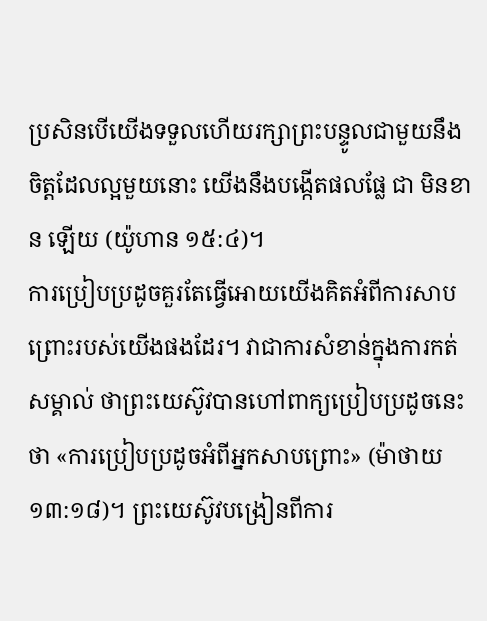ប្រសិនបើយើងទទួលហើយរក្សាព្រះបន្ទូលជាមួយនឹងចិត្តដែលល្អមួយនោះ យើងនឹងបង្កើតផលផ្លែ ជា មិនខាន ឡើយ (យ៉ូហាន ១៥:៤)។
ការប្រៀបប្រដូចគួរតែធ្វើអោយយើងគិតអំពីការសាបព្រោះរបស់យើងផងដែរ។ វាជាការសំខាន់ក្នុងការកត់ សម្គាល់ ថាព្រះយេស៊ូវបានហៅពាក្យប្រៀបប្រដូចនេះថា «ការប្រៀបប្រដូចអំពីអ្នកសាបព្រោះ» (ម៉ាថាយ ១៣:១៨)។ ព្រះយេស៊ូវបង្រៀនពីការ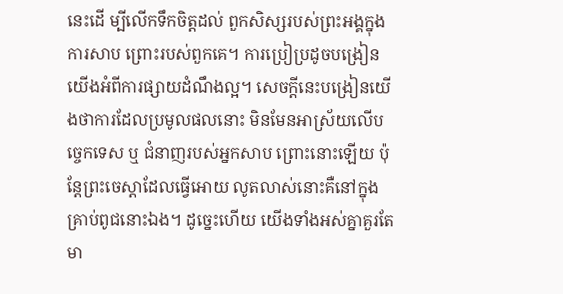នេះដើ ម្បីលើកទឹកចិត្តដល់ ពួកសិស្សរបស់ព្រះអង្គក្នុងការសាប ព្រោះរបស់ពួកគេ។ ការប្រៀប្រដូចបង្រៀនយើងអំពីការផ្សាយដំណឹងល្អ។ សេចក្តីនេះបង្រៀនយើងថាការដែលប្រមូលផលនោះ មិនមែនអាស្រ័យលើបច្ចេកទេស ឬ ជំនាញរបស់អ្នកសាប ព្រោះនោះឡើយ ប៉ុន្តែព្រះចេស្តាដែលធ្វើអោយ លូតលាស់នោះគឺនៅក្នុងគ្រាប់ពូជនោះឯង។ ដូច្នេះហើយ យើងទាំងអស់គ្នាគួរតែមា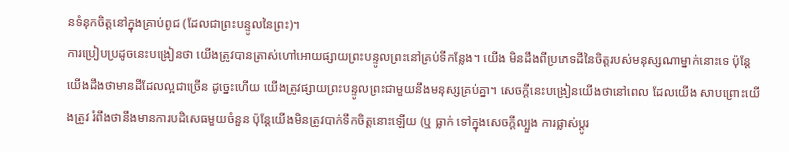នទំនុកចិត្តនៅក្នុងគ្រាប់ពូជ (ដែលជាព្រះបន្ទូលនៃព្រះ)។
ការប្រៀបប្រដូចនេះបង្រៀនថា យើងត្រូវបានត្រាស់ហៅអោយផ្សាយព្រះបន្ទូលព្រះនៅគ្រប់ទីកន្លែង។ យើង មិនដឹងពីប្រភេទដីនៃចិត្តរបស់មនុស្សណាម្នាក់នោះទេ ប៉ុន្តែយើងដឹងថាមានដីដែលល្អជាច្រើន ដូច្នេះហើយ យើងត្រូវផ្សាយព្រះបន្ទូលព្រះជាមួយនឹងមនុស្សគ្រប់គ្នា។ សេចក្តីនេះបង្រៀនយើងថានៅពេល ដែលយើង សាបព្រោះយើងត្រូវ រំពឹងថានឹងមានការបដិសេធមួយចំនួន ប៉ុន្តែយើងមិនត្រូវបាក់ទឹកចិត្តនោះឡើយ (ឬ ធ្លាក់ ទៅក្នុងសេចក្តីល្បួង ការផ្លាស់ប្តូរ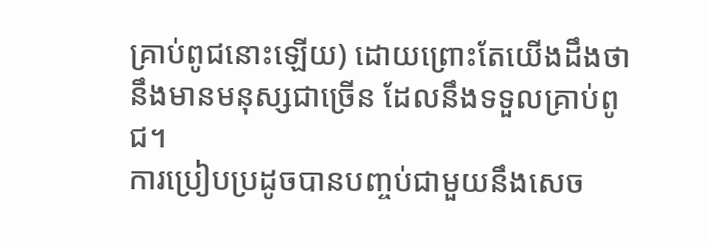គ្រាប់ពូជនោះឡើយ) ដោយព្រោះតែយើងដឹងថា នឹងមានមនុស្សជាច្រើន ដែលនឹងទទួលគ្រាប់ពូជ។
ការប្រៀបប្រដូចបានបញ្ចប់ជាមួយនឹងសេច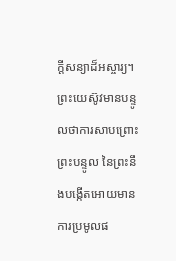ក្តីសន្យាដ៏អស្ចារ្យ។ ព្រះយេស៊ូវមានបន្ទូលថាការសាបព្រោះ ព្រះបន្ទូល នៃព្រះនឹងបង្កើតអោយមានការប្រមូលផ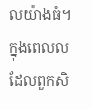លយ៉ាងធំ។ ក្នុងពេលលដែលពួកសិ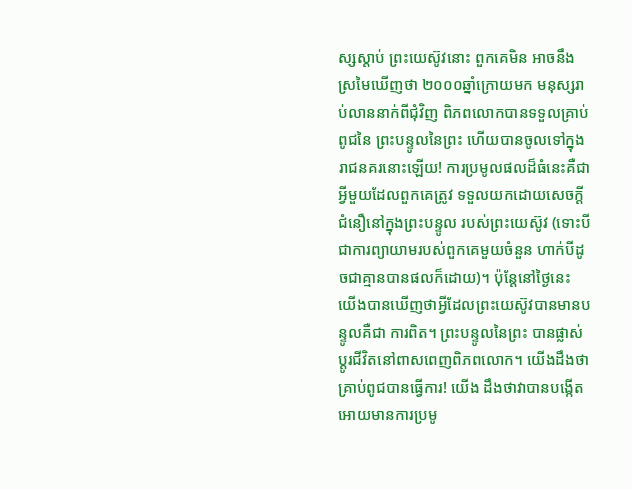ស្សស្តាប់ ព្រះយេស៊ូវនោះ ពួកគេមិន អាចនឹងស្រមៃឃើញថា ២០០០ឆ្នាំក្រោយមក មនុស្សរាប់លាននាក់ពីជុំវិញ ពិភពលោកបានទទួលគ្រាប់ពូជនៃ ព្រះបន្ទូលនៃព្រះ ហើយបានចូលទៅក្នុងរាជនគរនោះឡើយ! ការប្រមូលផលដ៏ធំនេះគឺជាអ្វីមួយដែលពួកគេត្រូវ ទទួលយកដោយសេចក្តីជំនឿនៅក្នុងព្រះបន្ទូល របស់ព្រះយេស៊ូវ (ទោះបីជាការព្យាយាមរបស់ពួកគេមួយចំនួន ហាក់បីដូចជាគ្មានបានផលក៏ដោយ)។ ប៉ុន្តែនៅថ្ងៃនេះ យើងបានឃើញថាអ្វីដែលព្រះយេស៊ូវបានមានបន្ទូលគឺជា ការពិត។ ព្រះបន្ទូលនៃព្រះ បានផ្លាស់ប្តូរជីវិតនៅពាសពេញពិភពលោក។ យើងដឹងថាគ្រាប់ពូជបានធ្វើការ! យើង ដឹងថាវាបានបង្កើត អោយមានការប្រមូ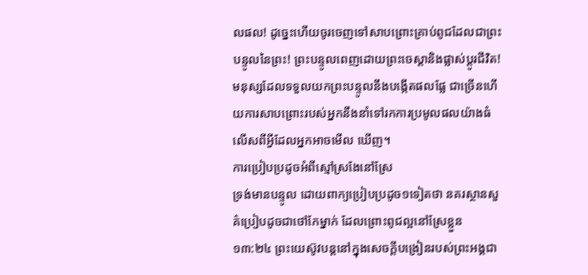លផល! ដូច្នេះហើយចូរចេញទៅសាបព្រោះគ្រាប់ពូជដែលជាព្រះបន្ទូលនៃព្រះ! ព្រះបន្ទូលពេញដោយព្រះចេស្តានិងផ្លាស់ប្តូរជីវិត! មនុស្សដែលទទួលយកព្រះបន្ទូលនឹងបង្កើតផលផ្លែ ជាច្រើនហើយការសាបព្រោះរបស់អ្នកនឹងនាំទៅរកការប្រមូលផលយ៉ាងធំ លើសពីអ្វីដែលអ្នកអាចមើល ឃើញ។
ការប្រៀបប្រដូចអំពីស្មៅស្រងែនៅស្រែ
ទ្រង់មានបន្ទូល ដោយពាក្យប្រៀបប្រដូច១ទៀតថា នគរស្ថានសួគ៌ប្រៀបដូចជាថៅកែម្នាក់ ដែលព្រោះពូជល្អនៅស្រែខ្លួន
១៣:២៤ ព្រះយេស៊ូវបន្តនៅក្នុងសេចក្តីបង្រៀនរបស់ព្រះអង្គជា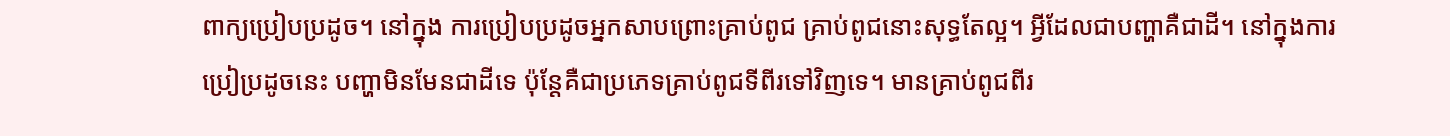ពាក្យប្រៀបប្រដូច។ នៅក្នុង ការប្រៀបប្រដូចអ្នកសាបព្រោះគ្រាប់ពូជ គ្រាប់ពូជនោះសុទ្ធតែល្អ។ អ្វីដែលជាបញ្ហាគឺជាដី។ នៅក្នុងការប្រៀប្រដូចនេះ បញ្ហាមិនមែនជាដីទេ ប៉ុន្តែគឺជាប្រភេទគ្រាប់ពូជទីពីរទៅវិញទេ។ មានគ្រាប់ពូជពីរ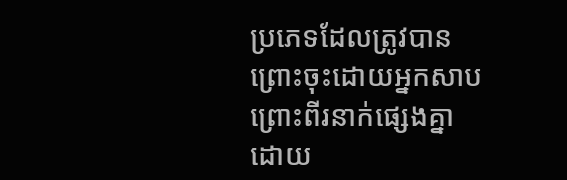ប្រភេទដែលត្រូវបានព្រោះចុះដោយអ្នកសាបព្រោះពីរនាក់ផ្សេងគ្នា ដោយ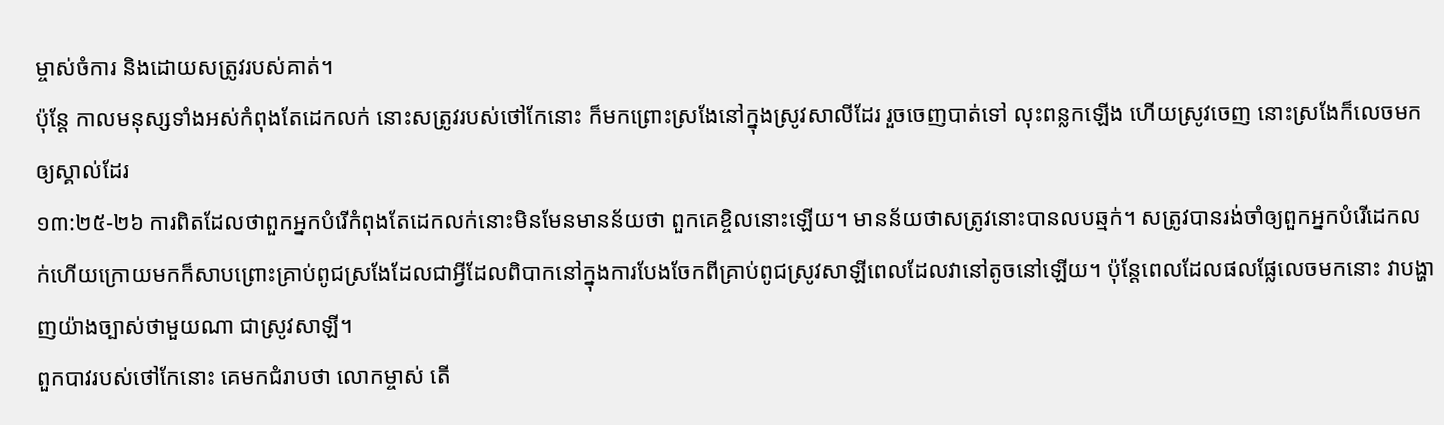ម្ចាស់ចំការ និងដោយសត្រូវរបស់គាត់។
ប៉ុន្តែ កាលមនុស្សទាំងអស់កំពុងតែដេកលក់ នោះសត្រូវរបស់ថៅកែនោះ ក៏មកព្រោះស្រងែនៅក្នុងស្រូវសាលីដែរ រួចចេញបាត់ទៅ លុះពន្លកឡើង ហើយស្រូវចេញ នោះស្រងែក៏លេចមកឲ្យស្គាល់ដែរ
១៣:២៥-២៦ ការពិតដែលថាពួកអ្នកបំរើកំពុងតែដេកលក់នោះមិនមែនមានន័យថា ពួកគេខ្ចិលនោះឡើយ។ មានន័យថាសត្រូវនោះបានលបឆ្មក់។ សត្រូវបានរង់ចាំឲ្យពួកអ្នកបំរើដេកល ក់ហើយក្រោយមកក៏សាបព្រោះគ្រាប់ពូជស្រងែដែលជាអ្វីដែលពិបាកនៅក្នុងការបែងចែកពីគ្រាប់ពូជស្រូវសាឡីពេលដែលវានៅតូចនៅឡើយ។ ប៉ុន្តែពេលដែលផលផ្លែលេចមកនោះ វាបង្ហាញយ៉ាងច្បាស់ថាមួយណា ជាស្រូវសាឡី។
ពួកបាវរបស់ថៅកែនោះ គេមកជំរាបថា លោកម្ចាស់ តើ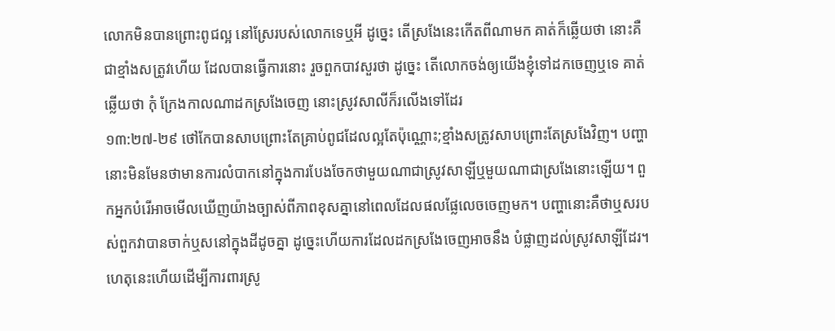លោកមិនបានព្រោះពូជល្អ នៅស្រែរបស់លោកទេឬអី ដូច្នេះ តើស្រងែនេះកើតពីណាមក គាត់ក៏ឆ្លើយថា នោះគឺជាខ្មាំងសត្រូវហើយ ដែលបានធ្វើការនោះ រួចពួកបាវសួរថា ដូច្នេះ តើលោកចង់ឲ្យយើងខ្ញុំទៅដកចេញឬទេ គាត់ឆ្លើយថា កុំ ក្រែងកាលណាដកស្រងែចេញ នោះស្រូវសាលីក៏រលើងទៅដែរ
១៣:២៧-២៩ ថៅកែបានសាបព្រោះតែគ្រាប់ពូជដែលល្អតែប៉ុណ្ណោះ;ខ្មាំងសត្រូវសាបព្រោះតែស្រងែវិញ។ បញ្ហានោះមិនមែនថាមានការលំបាកនៅក្នុងការបែងចែកថាមួយណាជាស្រូវសាឡីឬមួយណាជាស្រងែនោះឡើយ។ ពួកអ្នកបំរើអាចមើលឃើញយ៉ាងច្បាស់ពីភាពខុសគ្នានៅពេលដែលផលផ្លែលេចចេញមក។ បញ្ហានោះគឺថាឬសរបស់ពួកវាបានចាក់ឬសនៅក្នុងដីដូចគ្នា ដូច្នេះហើយការដែលដកស្រងែចេញអាចនឹង បំផ្លាញដល់ស្រូវសាឡីដែរ។ ហេតុនេះហើយដើម្បីការពារស្រូ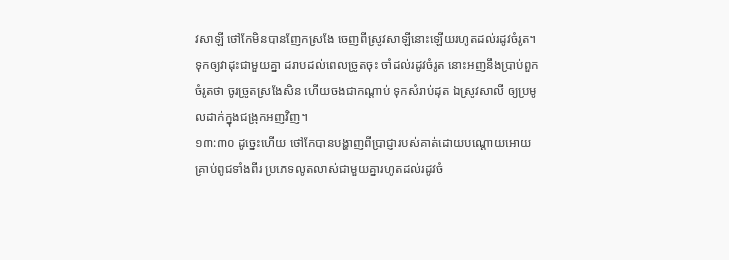វសាឡី ថៅកែមិនបានញែកស្រងែ ចេញពីស្រូវសាឡីនោះឡើយរហូតដល់រដូវចំរូត។
ទុកឲ្យវាដុះជាមួយគ្នា ដរាបដល់ពេលច្រូតចុះ ចាំដល់រដូវចំរូត នោះអញនឹងប្រាប់ពួកចំរូតថា ចូរច្រូតស្រងែសិន ហើយចងជាកណ្តាប់ ទុកសំរាប់ដុត ឯស្រូវសាលី ឲ្យប្រមូលដាក់ក្នុងជង្រុកអញវិញ។
១៣:៣០ ដូច្នេះហើយ ថៅកែបានបង្ហាញពីប្រាជ្ញារបស់គាត់ដោយបណ្តោយអោយគ្រាប់ពូជទាំងពីរ ប្រភេទលូតលាស់ជាមួយគ្នារហូតដល់រដូវចំ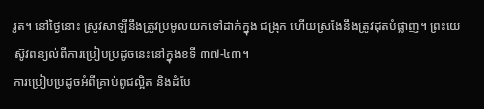រូត។ នៅថ្ងៃនោះ ស្រូវសាឡីនឹងត្រូវប្រមូលយកទៅដាក់ក្នុង ជង្រុក ហើយស្រងែនឹងត្រូវដុតបំផ្លាញ។ ព្រះយេស៊ូវពន្យល់ពីការប្រៀបប្រដូចនេះនៅក្នុងខទី ៣៧-៤៣។
ការប្រៀបប្រដូចអំពីគ្រាប់ពូជល្អិត និងដំបែ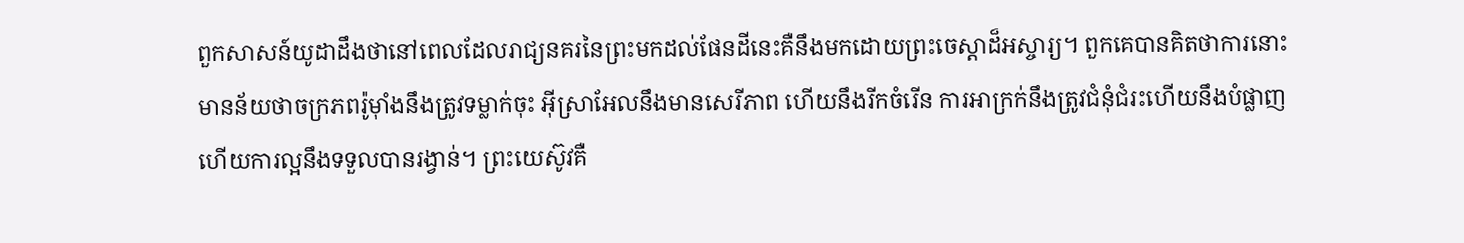ពួកសាសន៍យូដាដឹងថានៅពេលដែលរាជ្យនគរនៃព្រះមកដល់ផែនដីនេះគឺនឹងមកដោយព្រះចេស្តាដ៏អស្ចារ្យ។ ពួកគេបានគិតថាការនោះមានន័យថាចក្រភពរ៉ូម៉ាំងនឹងត្រូវទម្លាក់ចុះ អ៊ីស្រាអែលនឹងមានសេរីភាព ហើយនឹងរីកចំរើន ការអាក្រក់នឹងត្រូវជំនុំជំរះហើយនឹងបំផ្លាញ ហើយការល្អនឹងទទួលបានរង្វាន់។ ព្រះយេស៊ូវគឺ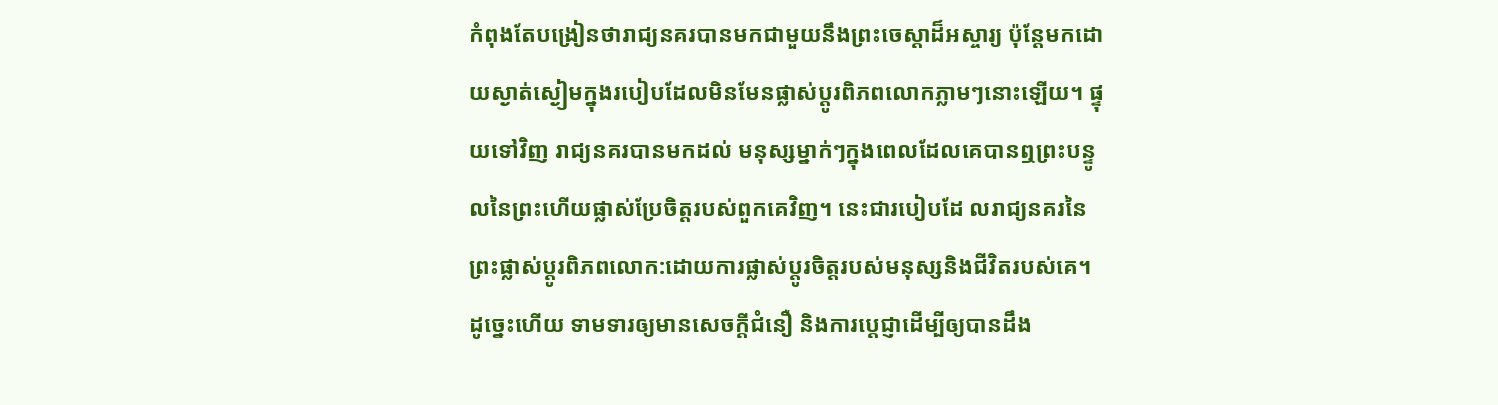កំពុងតែបង្រៀនថារាជ្យនគរបានមកជាមួយនឹងព្រះចេស្តាដ៏អស្ចារ្យ ប៉ុន្តែមកដោយស្ងាត់ស្ងៀមក្នុងរបៀបដែលមិនមែនផ្លាស់ប្តូរពិភពលោកភ្លាមៗនោះឡើយ។ ផ្ទុយទៅវិញ រាជ្យនគរបានមកដល់ មនុស្សម្នាក់ៗក្នុងពេលដែលគេបានឮព្រះបន្ទូលនៃព្រះហើយផ្លាស់ប្រែចិត្តរបស់ពួកគេវិញ។ នេះជារបៀបដែ លរាជ្យនគរនៃព្រះផ្លាស់ប្តូរពិភពលោក:ដោយការផ្លាស់ប្តូរចិត្តរបស់មនុស្សនិងជីវិតរបស់គេ។ ដូច្នេះហើយ ទាមទារឲ្យមានសេចក្តីជំនឿ និងការប្តេជ្ញាដើម្បីឲ្យបានដឹង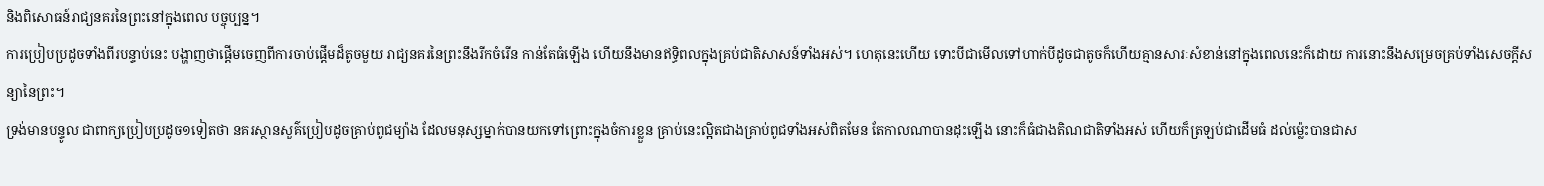និងពិសោធន៍រាជ្យនគរនៃព្រះនៅក្នុងពេល បច្ចុប្បន្ន។
ការប្រៀបប្រដូចទាំងពីរបន្ទាប់នេះ បង្ហាញថាផ្តើមចេញពីការចាប់ផ្តើមដ៏តូចមួយ រាជ្យនគរនៃព្រះនឹងរីកចំរើន កាន់តែធំឡើង ហើយនឹងមានឥទ្ធិពលក្នុងគ្រប់ជាតិសាសន៍ទាំងអស់។ ហេតុនេះហើយ ទោះបីជាមើលទៅហាក់បីដូចជាតូចក៏ហើយគ្មានសារៈសំខាន់នៅក្នុងពេលនេះក៏ដោយ ការនោះនឹងសម្រេចគ្រប់ទាំងសេចក្តីសន្យានៃព្រះ។
ទ្រង់មានបន្ទូល ជាពាក្យប្រៀបប្រដូច១ទៀតថា នគរស្ថានសួគ៌ប្រៀបដូចគ្រាប់ពូជម្យ៉ាង ដែលមនុស្សម្នាក់បានយកទៅព្រោះក្នុងចំការខ្លួន គ្រាប់នេះល្អិតជាងគ្រាប់ពូជទាំងអស់ពិតមែន តែកាលណាបានដុះឡើង នោះក៏ធំជាងតិណជាតិទាំងអស់ ហើយក៏ត្រឡប់ជាដើមធំ ដល់ម៉្លេះបានជាស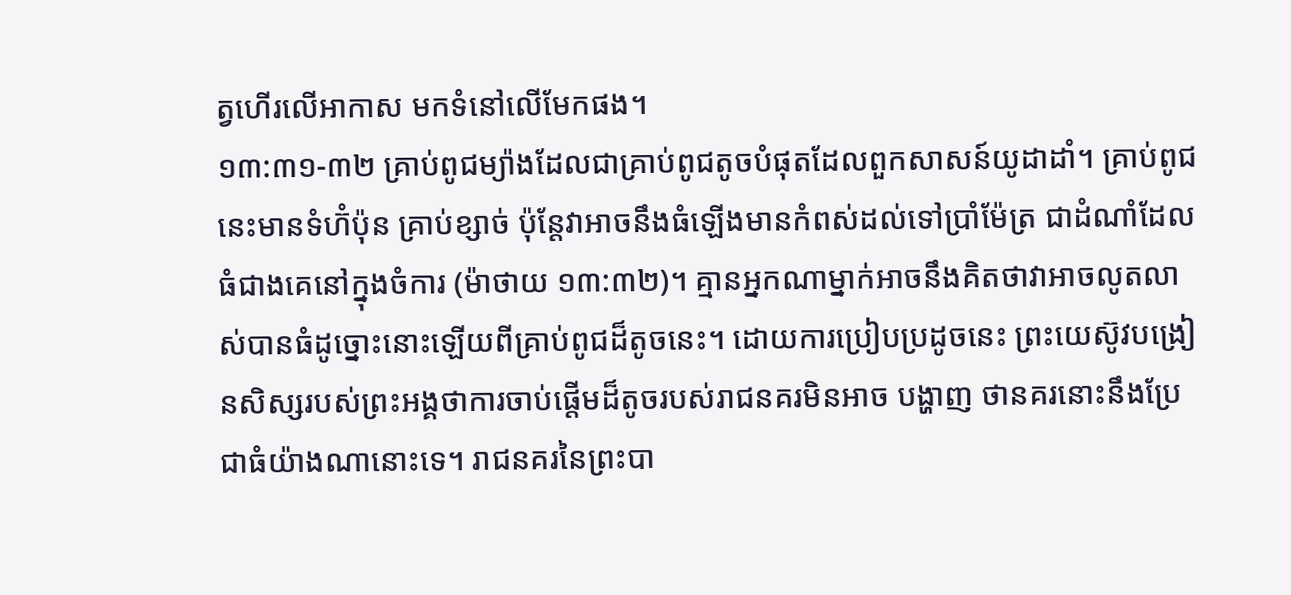ត្វហើរលើអាកាស មកទំនៅលើមែកផង។
១៣:៣១-៣២ គ្រាប់ពូជម្យ៉ាងដែលជាគ្រាប់ពូជតូចបំផុតដែលពួកសាសន៍យូដាដាំ។ គ្រាប់ពូជនេះមានទំហ៊ំប៉ុន គ្រាប់ខ្សាច់ ប៉ុន្តែវាអាចនឹងធំឡើងមានកំពស់ដល់ទៅប្រាំម៉ែត្រ ជាដំណាំដែលធំជាងគេនៅក្នុងចំការ (ម៉ាថាយ ១៣:៣២)។ គ្មានអ្នកណាម្នាក់អាចនឹងគិតថាវាអាចលូតលាស់បានធំដូច្នោះនោះឡើយពីគ្រាប់ពូជដ៏តូចនេះ។ ដោយការប្រៀបប្រដូចនេះ ព្រះយេស៊ូវបង្រៀនសិស្សរបស់ព្រះអង្គថាការចាប់ផ្តើមដ៏តូចរបស់រាជនគរមិនអាច បង្ហាញ ថានគរនោះនឹងប្រែជាធំយ៉ាងណានោះទេ។ រាជនគរនៃព្រះបា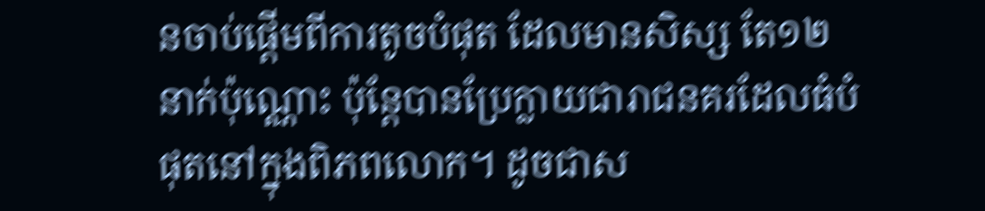នចាប់ផ្តើមពីការតូចបំផុត ដែលមានសិស្ស តែ១២នាក់ប៉ុណ្ណោះ ប៉ុន្តែបានប្រែក្លាយជារាជនគរដែលធំបំផុតនៅក្នុងពិភពលោក។ ដូចជាស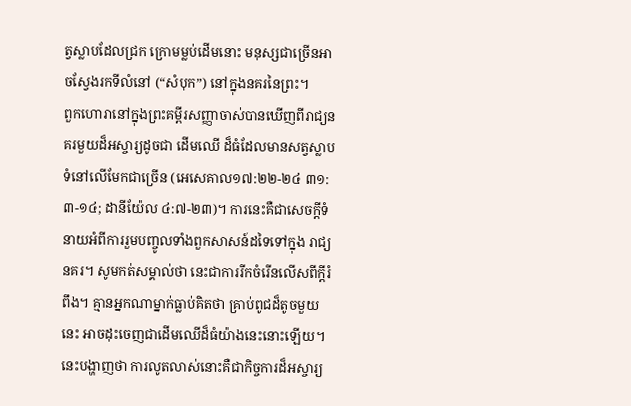ត្វស្លាបដែលជ្រក ក្រោមម្លប់ដើមនោះ មនុស្សជាច្រើនអាចស្វែងរកទីលំនៅ (“សំបុក”) នៅក្នុងនគរនៃព្រះ។
ពួកហោរានៅក្នុងព្រះគម្ពីរសញ្ញាចាស់បានឃើញពីរាជ្យនគរមួយដ៏អស្ចារ្យដូចជា ដើមឈើ ដ៏ធំដែលមានសត្វស្លាបទំនៅលើមែកជាច្រើន (អេសេគាល១៧:២២-២៤ ៣១:៣-១៤; ដានីយ៉ែល ៤:៧-២៣)។ ការនេះគឺជាសេចក្តីទំនាយអំពីការរួមបញ្ចូលទាំងពួកសាសន៍ដទៃទៅក្នុង រាជ្យនគរ។ សូមកត់សម្គាល់ថា នេះជាការរីកចំរើនលើសពីក្តីរំពឹង។ គ្មានអ្នកណាម្នាក់ធ្លាប់គិតថា គ្រាប់ពូជដ៏តូចមួយនេះ អាចដុះចេញជាដើមឈើដ៏ធំយ៉ាងនេះនោះឡើយ។ នេះបង្ហាញថា ការលូតលាស់នោះគឺជាកិច្ចការដ៏អស្ចារ្យ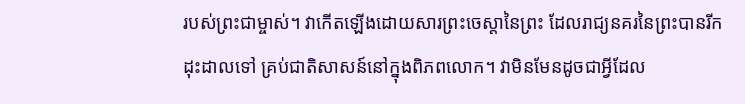របស់ព្រះជាម្ចាស់។ វាកើតឡើងដោយសារព្រះចេស្តានៃព្រះ ដែលរាជ្យនគរនៃព្រះបានរីកដុះដាលទៅ គ្រប់ជាតិសាសន៍នៅក្នុងពិភពលោក។ វាមិនមែនដូចជាអ្វីដែល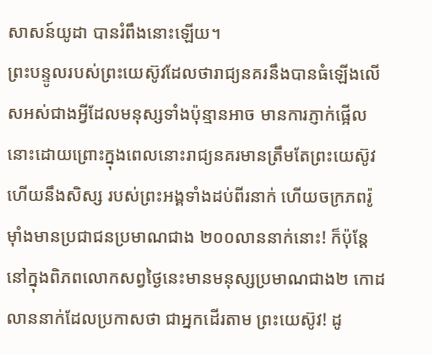សាសន៍យូដា បានរំពឹងនោះឡើយ។
ព្រះបន្ទូលរបស់ព្រះយេស៊ូវដែលថារាជ្យនគរនឹងបានធំឡើងលើសអស់ជាងអ្វីដែលមនុស្សទាំងប៉ុន្មានអាច មានការភ្ញាក់ផ្អើលនោះដោយព្រោះក្នុងពេលនោះរាជ្យនគរមានត្រឹមតែព្រះយេស៊ូវ ហើយនឹងសិស្ស របស់ព្រះអង្គទាំងដប់ពីរនាក់ ហើយចក្រភពរ៉ូម៉ាំងមានប្រជាជនប្រមាណជាង ២០០លាននាក់នោះ! ក៏ប៉ុន្តែ នៅក្នុងពិភពលោកសព្វថ្ងៃនេះមានមនុស្សប្រមាណជាង២ កោដលាននាក់ដែលប្រកាសថា ជាអ្នកដើរតាម ព្រះយេស៊ូវ! ដូ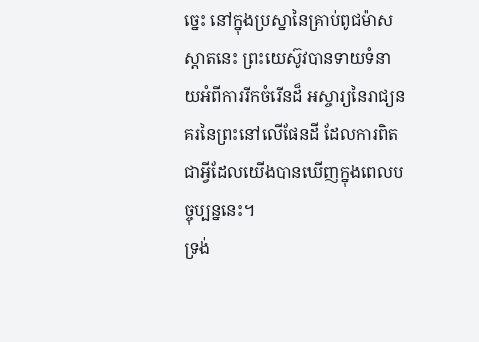ច្នេះ នៅក្នុងប្រស្នានៃគ្រាប់ពូជម៉ាសស្ដាតនេះ ព្រះយេស៊ូវបានទាយទំនាយអំពីការរីកចំរើនដ៏ អស្ចារ្យនៃរាជ្យនគរនៃព្រះនៅលើផែនដី ដែលការពិតជាអ្វីដែលយើងបានឃើញក្នុងពេលបច្ចុប្បន្ននេះ។
ទ្រង់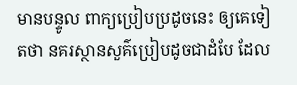មានបន្ទូល ពាក្យប្រៀបប្រដូចនេះ ឲ្យគេទៀតថា នគរស្ថានសួគ៌ប្រៀបដូចជាដំបែ ដែល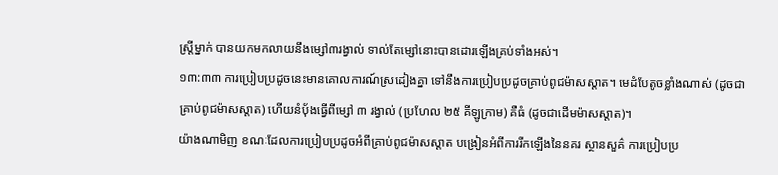ស្ត្រីម្នាក់ បានយកមកលាយនឹងម្សៅ៣រង្វាល់ ទាល់តែម្សៅនោះបានដោរឡើងគ្រប់ទាំងអស់។
១៣:៣៣ ការប្រៀបប្រដូចនេះមានគោលការណ៍ស្រដៀងគ្នា ទៅនឹងការប្រៀបប្រដូចគ្រាប់ពូជម៉ាសស្ដាត។ មេដំបែតូចខ្លាំងណាស់ (ដូចជាគ្រាប់ពូជម៉ាសស្ដាត) ហើយនំបុ័ងធ្វើពីម្សៅ ៣ រង្វាល់ (ប្រហែល ២៥ គីឡូក្រាម) គឺធំ (ដូចជាដើមម៉ាសស្ដាត)។
យ៉ាងណាមិញ ខណៈដែលការប្រៀបប្រដូចអំពីគ្រាប់ពូជម៉ាសស្ដាត បង្រៀនអំពីការរីកឡើងនៃនគរ ស្ថានសួគ៌ ការប្រៀបប្រ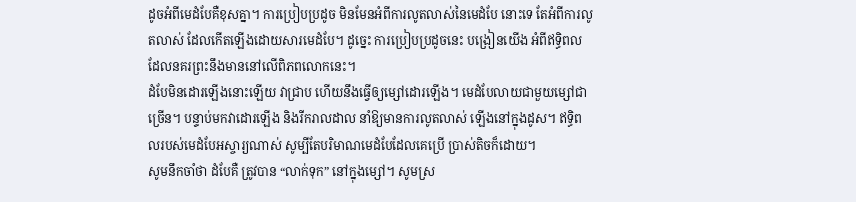ដូចអំពីមេដំបែគឺខុសគ្នា។ ការប្រៀបប្រដូច មិនមែនអំពីការលូតលាស់នៃមេដំបែ នោះទេ តែអំពីការលូតលាស់ ដែលកើតឡើងដោយសារមេដំបែ។ ដូច្នេះ ការប្រៀបប្រដូចនេះ បង្រៀនយើង អំពីឥទ្ធិពលដែលនគរព្រះនឹងមាននៅលើពិភពលោកនេះ។
ដំបែមិនដោរឡើងនោះឡើយ វាជ្រាប ហើយនឹងធ្វើឲ្យម្សៅដោរឡើង។ មេដំបែលាយជាមួយម្សៅជាច្រើន។ បន្ទាប់មកវាដោរឡើង និងរីករាលដាល នាំឱ្យមានការលូតលាស់ ឡើងនៅក្នុងដូស។ ឥទ្ធិពលរបស់មេដំបែអស្ចារ្យណាស់ សូម្បីតែបរិមាណមេដំបែដែលគេប្រើ ប្រាស់តិចក៏ដោយ។
សូមនឹកចាំថា ដំបែគឺ ត្រូវបាន “លាក់ទុក” នៅក្នុងម្សៅ។ សូមស្រ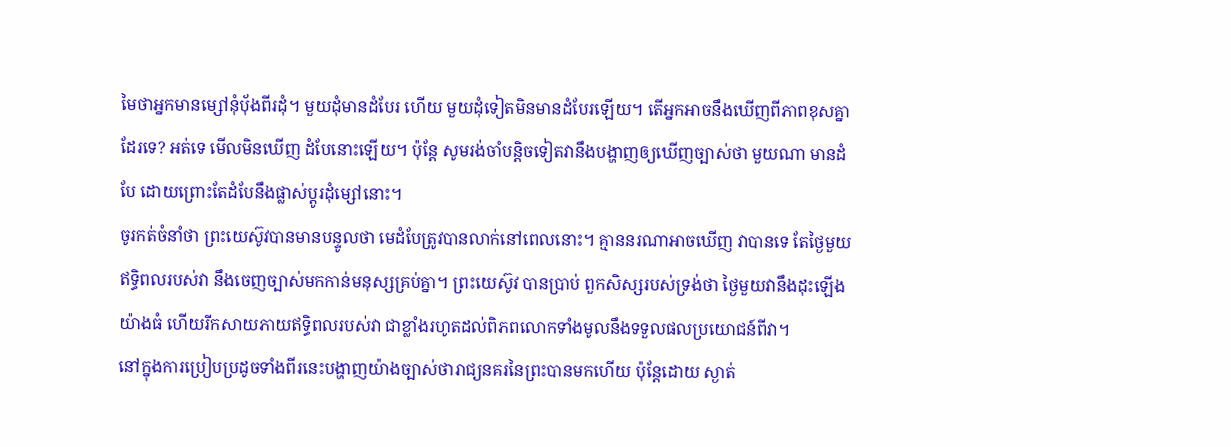មៃថាអ្នកមានម្សៅនុំប៉័ងពីរដុំ។ មួយដុំមានដំបែរ ហើយ មួយដុំទៀតមិនមានដំបែរឡើយ។ តើអ្នកអាចនឹងឃើញពីភាពខុសគ្នាដែរទេ? អត់ទេ មើលមិនឃើញ ដំបែនោះឡើយ។ ប៉ុន្តែ សូមរង់ចាំបន្តិចទៀតវានឹងបង្ហាញឲ្យឃើញច្បាស់ថា មួយណា មានដំបែ ដោយព្រោះតែដំបែនឹងផ្លាស់ប្តូរដុំម្សៅនោះ។
ចូរកត់ចំនាំថា ព្រះយេស៊ូវបានមានបន្ទូលថា មេដំបែត្រូវបានលាក់នៅពេលនោះ។ គ្មាននរណាអាចឃើញ វាបានទេ តែថ្ងៃមួយឥទ្ធិពលរបស់វា នឹងចេញច្បាស់មកកាន់មនុស្សគ្រប់គ្នា។ ព្រះយេស៊ូវ បានប្រាប់ ពួកសិស្សរបស់ទ្រង់ថា ថ្ងៃមួយវានឹងដុះឡើងយ៉ាងធំ ហើយរីកសាយភាយឥទ្ធិពលរបស់វា ជាខ្លាំងរហូតដល់ពិភពលោកទាំងមូលនឹងទទួលផលប្រយោជន៍ពីវា។
នៅក្នុងការប្រៀបប្រដូចទាំងពីរនេះបង្ហាញយ៉ាងច្បាស់ថារាជ្យនគរនៃព្រះបានមកហើយ ប៉ុន្តែដោយ ស្ងាត់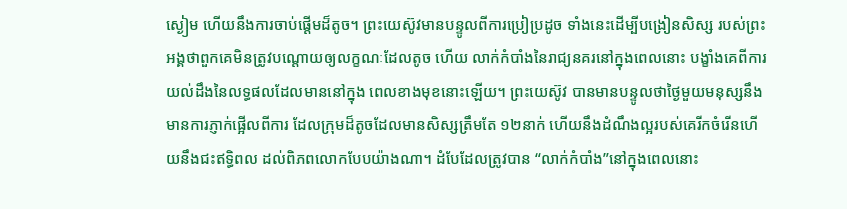ស្ងៀម ហើយនឹងការចាប់ផ្តើមដ៏តូច។ ព្រះយេស៊ូវមានបន្ទូលពីការប្រៀប្រដូច ទាំងនេះដើម្បីបង្រៀនសិស្ស របស់ព្រះអង្គថាពួកគេមិនត្រូវបណ្តោយឲ្យលក្ខណៈដែលតូច ហើយ លាក់កំបាំងនៃរាជ្យនគរនៅក្នុងពេលនោះ បង្ខាំងគេពីការយល់ដឹងនៃលទ្ធផលដែលមាននៅក្នុង ពេលខាងមុខនោះឡើយ។ ព្រះយេស៊ូវ បានមានបន្ទូលថាថ្ងៃមួយមនុស្សនឹងមានការភ្ញាក់ផ្អើលពីការ ដែលក្រុមដ៏តូចដែលមានសិស្សត្រឹមតែ ១២នាក់ ហើយនឹងដំណឹងល្អរបស់គេរីកចំរើនហើយនឹងជះឥទ្ធិពល ដល់ពិភពលោកបែបយ៉ាងណា។ ដំបែដែលត្រូវបាន “លាក់កំបាំង”នៅក្នុងពេលនោះ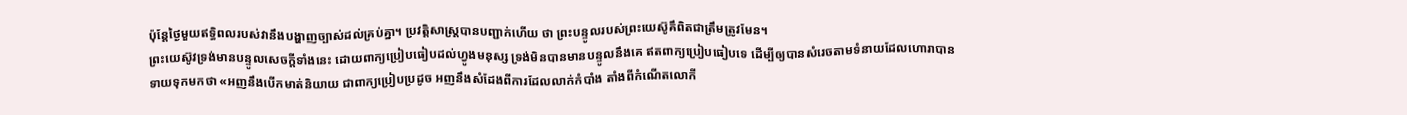ប៉ុន្តែថ្ងៃមួយឥទ្ធិពលរបស់វានឹងបង្ហាញច្បាស់ដល់គ្រប់គ្នា។ ប្រវត្តិសាស្ត្របានបញ្ជាក់ហើយ ថា ព្រះបន្ទូលរបស់ព្រះយេស៊ូគឹពិតជាត្រឹមត្រូវមែន។
ព្រះយេស៊ូវទ្រង់មានបន្ទូលសេចក្ដីទាំងនេះ ដោយពាក្យប្រៀបធៀបដល់ហ្វូងមនុស្ស ទ្រង់មិនបានមានបន្ទូលនឹងគេ ឥតពាក្យប្រៀបធៀបទេ ដើម្បីឲ្យបានសំរេចតាមទំនាយដែលហោរាបានទាយទុកមកថា «អញនឹងបើកមាត់និយាយ ជាពាក្យប្រៀបប្រដូច អញនឹងសំដែងពីការដែលលាក់កំបាំង តាំងពីកំណើតលោកី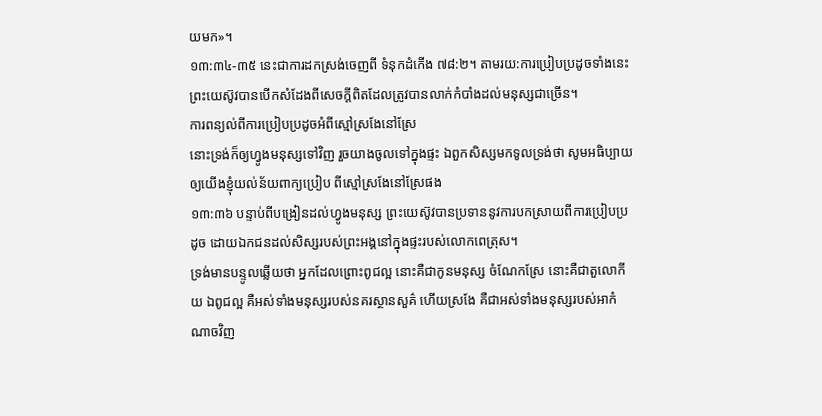យមក»។
១៣:៣៤-៣៥ នេះជាការដកស្រង់ចេញពី ទំនុកដំកើង ៧៨:២។ តាមរយ:ការប្រៀបប្រដូចទាំងនេះ ព្រះយេស៊ូវបានបើកសំដែងពីសេចក្តីពិតដែលត្រូវបានលាក់កំបាំងដល់មនុស្សជាច្រើន។
ការពន្យល់ពីការប្រៀបប្រដូចអំពីស្មៅស្រងែនៅស្រែ
នោះទ្រង់ក៏ឲ្យហ្វូងមនុស្សទៅវិញ រួចយាងចូលទៅក្នុងផ្ទះ ឯពួកសិស្សមកទូលទ្រង់ថា សូមអធិប្បាយឲ្យយើងខ្ញុំយល់ន័យពាក្យប្រៀប ពីស្មៅស្រងែនៅស្រែផង
១៣:៣៦ បន្ទាប់ពីបង្រៀនដល់ហ្វូងមនុស្ស ព្រះយេស៊ូវបានប្រទាននូវការបកស្រាយពីការប្រៀបប្រដូច ដោយឯកជនដល់សិស្សរបស់ព្រះអង្គនៅក្នុងផ្ទះរបស់លោកពេត្រុស។
ទ្រង់មានបន្ទូលឆ្លើយថា អ្នកដែលព្រោះពូជល្អ នោះគឺជាកូនមនុស្ស ចំណែកស្រែ នោះគឺជាតួលោកីយ ឯពូជល្អ គឺអស់ទាំងមនុស្សរបស់នគរស្ថានសួគ៌ ហើយស្រងែ គឺជាអស់ទាំងមនុស្សរបស់អាកំណាចវិញ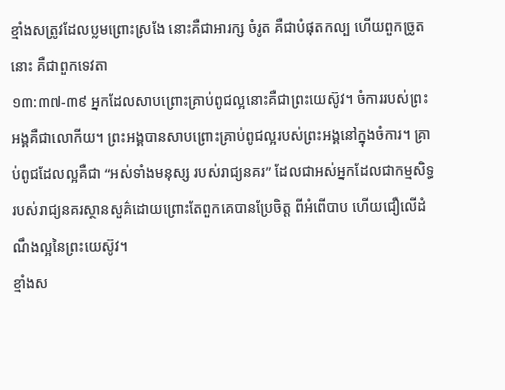ខ្មាំងសត្រូវដែលប្លមព្រោះស្រងែ នោះគឺជាអារក្ស ចំរូត គឺជាបំផុតកល្ប ហើយពួកច្រូតនោះ គឺជាពួកទេវតា
១៣:៣៧-៣៩ អ្នកដែលសាបព្រោះគ្រាប់ពូជល្អនោះគឺជាព្រះយេស៊ូវ។ ចំការរបស់ព្រះអង្គគឺជាលោកីយ។ ព្រះអង្គបានសាបព្រោះគ្រាប់ពូជល្អរបស់ព្រះអង្គនៅក្នុងចំការ។ គ្រាប់ពូជដែលល្អគឺជា “អស់ទាំងមនុស្ស របស់រាជ្យនគរ” ដែលជាអស់អ្នកដែលជាកម្មសិទ្ធរបស់រាជ្យនគរស្ថានសួគ៌ដោយព្រោះតែពួកគេបានប្រែចិត្ត ពីអំពើបាប ហើយជឿលើដំណឹងល្អនៃព្រះយេស៊ូវ។
ខ្មាំងស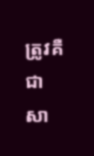ត្រូវគឺជាសា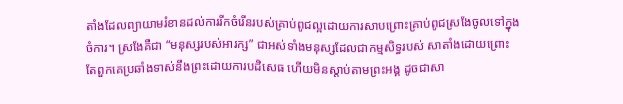តាំងដែលព្យាយាមរំខានដល់ការរីកចំរើនរបស់គ្រាប់ពូជល្អដោយការសាបព្រោះគ្រាប់ពូជស្រងែចូលទៅក្នុងចំការ។ ស្រងែគឺជា “មនុស្សរបស់អារក្ស” ជាអស់ទាំងមនុស្សដែលជាកម្មសិទ្ធរបស់ សាតាំងដោយព្រោះតែពួកគេប្រឆាំងទាស់នឹងព្រះដោយការបដិសេធ ហើយមិនស្តាប់តាមព្រះអង្គ ដូចជាសា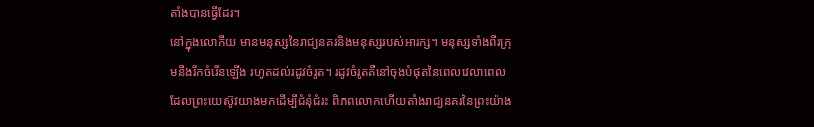តាំងបានធ្វើដែរ។
នៅក្នុងលោកីយ មានមនុស្សនៃរាជ្យនគរនិងមនុស្សរបស់អារក្ស។ មនុស្សទាំងពីរក្រុមនឹងរីកចំរើនឡើង រហូតដល់រដូវចំរូត។ រដូវចំរូតគឺនៅចុងបំផុតនៃពេលវេលាពេលដែលព្រះយេស៊ូវយាងមកដើម្បីជំនុំជំរះ ពិភពលោកហើយតាំងរាជ្យនគរនៃព្រះយ៉ាង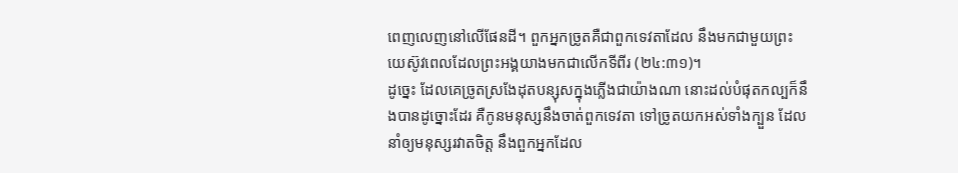ពេញលេញនៅលើផែនដី។ ពួកអ្នកច្រូតគឺជាពួកទេវតាដែល នឹងមកជាមួយព្រះយេស៊ូវពេលដែលព្រះអង្គយាងមកជាលើកទីពីរ (២៤:៣១)។
ដូច្នេះ ដែលគេច្រូតស្រងែដុតបន្សុសក្នុងភ្លើងជាយ៉ាងណា នោះដល់បំផុតកល្បក៏នឹងបានដូច្នោះដែរ គឺកូនមនុស្សនឹងចាត់ពួកទេវតា ទៅច្រូតយកអស់ទាំងក្បួន ដែលនាំឲ្យមនុស្សរវាតចិត្ត នឹងពួកអ្នកដែល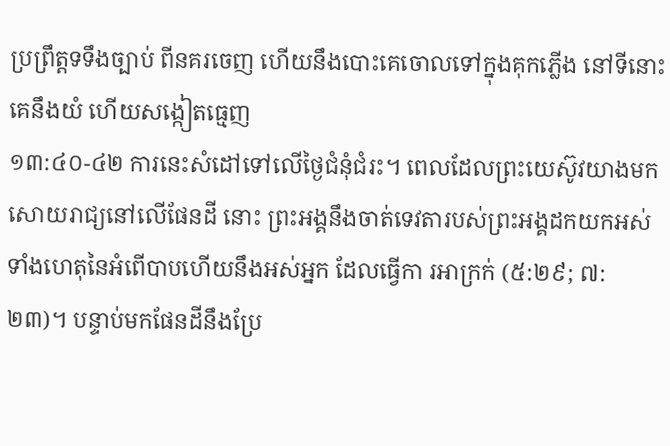ប្រព្រឹត្តទទឹងច្បាប់ ពីនគរចេញ ហើយនឹងបោះគេចោលទៅក្នុងគុកភ្លើង នៅទីនោះគេនឹងយំ ហើយសង្កៀតធ្មេញ
១៣:៤០-៤២ ការនេះសំដៅទៅលើថ្ងៃជំនុំជំរះ។ ពេលដែលព្រះយេស៊ូវយាងមកសោយរាជ្យនៅលើផែនដី នោះ ព្រះអង្គនឹងចាត់ទេវតារបស់ព្រះអង្គដកយកអស់ទាំងហេតុនៃអំពើបាបហើយនឹងអស់អ្នក ដែលធ្វើកា រអាក្រក់ (៥:២៩; ៧:២៣)។ បន្ទាប់មកផែនដីនឹងប្រែ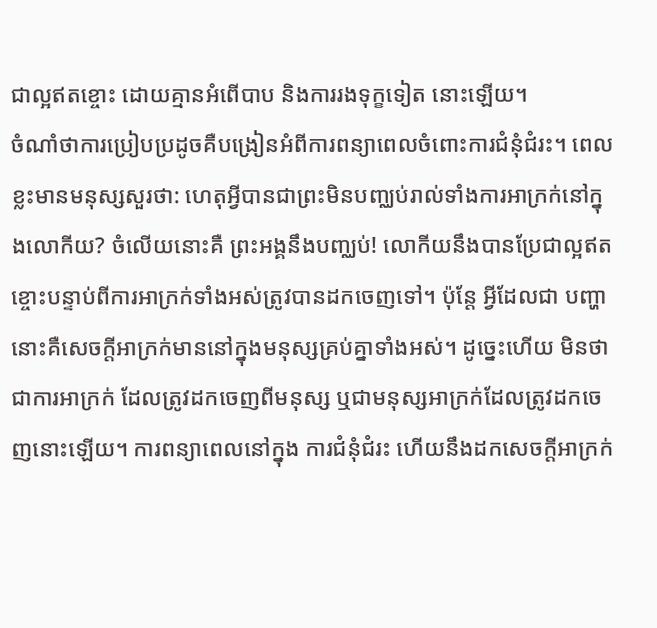ជាល្អឥតខ្ចោះ ដោយគ្មានអំពើបាប និងការរងទុក្ខទៀត នោះឡើយ។
ចំណាំថាការប្រៀបប្រដូចគឺបង្រៀនអំពីការពន្យាពេលចំពោះការជំនុំជំរះ។ ពេលខ្លះមានមនុស្សសួរថា: ហេតុអ្វីបានជាព្រះមិនបញ្ឈប់រាល់ទាំងការអាក្រក់នៅក្នុងលោកីយ? ចំលើយនោះគឺ ព្រះអង្គនឹងបញ្ឈប់! លោកីយនឹងបានប្រែជាល្អឥតខ្ចោះបន្ទាប់ពីការអាក្រក់ទាំងអស់ត្រូវបានដកចេញទៅ។ ប៉ុន្តែ អ្វីដែលជា បញ្ហានោះគឺសេចក្តីអាក្រក់មាននៅក្នុងមនុស្សគ្រប់គ្នាទាំងអស់។ ដូច្នេះហើយ មិនថាជាការអាក្រក់ ដែលត្រូវដកចេញពីមនុស្ស ឬជាមនុស្សអាក្រក់ដែលត្រូវដកចេញនោះឡើយ។ ការពន្យាពេលនៅក្នុង ការជំនុំជំរះ ហើយនឹងដកសេចក្តីអាក្រក់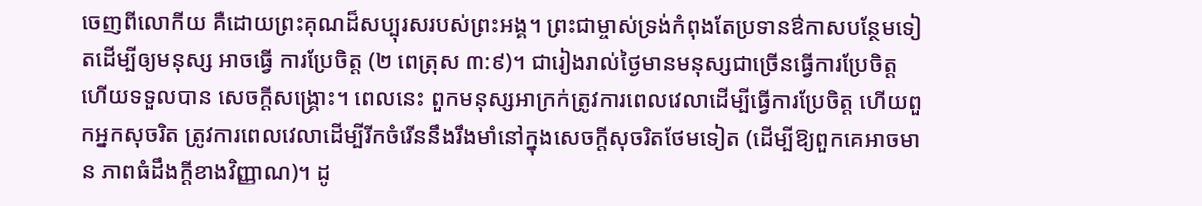ចេញពីលោកីយ គឺដោយព្រះគុណដ៏សប្បុរសរបស់ព្រះអង្គ។ ព្រះជាម្ចាស់ទ្រង់កំពុងតែប្រទានឳកាសបន្ថែមទៀតដើម្បីឲ្យមនុស្ស អាចធ្វើ ការប្រែចិត្ត (២ ពេត្រុស ៣:៩)។ ជារៀងរាល់ថ្ងៃមានមនុស្សជាច្រើនធ្វើការប្រែចិត្ត ហើយទទួលបាន សេចក្តីសង្រ្គោះ។ ពេលនេះ ពួកមនុស្សអាក្រក់ត្រូវការពេលវេលាដើម្បីធ្វើការប្រែចិត្ត ហើយពួកអ្នកសុចរិត ត្រូវការពេលវេលាដើម្បីរីកចំរើននឹងរឹងមាំនៅក្នុងសេចក្តីសុចរិតថែមទៀត (ដើម្បីឱ្យពួកគេអាចមាន ភាពធំដឹងក្តីខាងវិញ្ញាណ)។ ដូ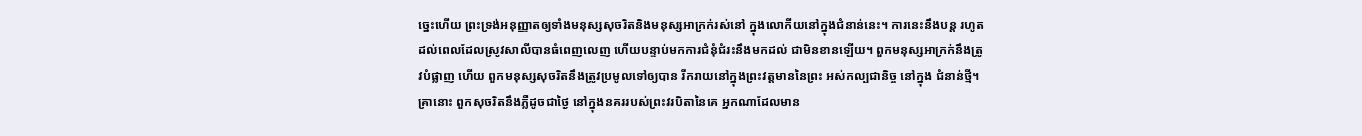ច្នេះហើយ ព្រះទ្រង់អនុញ្ញាតឲ្យទាំងមនុស្សសុចរិតនិងមនុស្សអាក្រក់រស់នៅ ក្នុងលោកីយនៅក្នុងជំនាន់នេះ។ ការនេះនឹងបន្ត រហូតដល់ពេលដែលស្រូវសាលីបានធំពេញលេញ ហើយបន្ទាប់មកការជំនុំជំរះនឹងមកដល់ ជាមិនខានឡើយ។ ពួកមនុស្សអាក្រក់នឹងត្រូវបំផ្លាញ ហើយ ពួកមនុស្សសុចរិតនឹងត្រូវប្រមូលទៅឲ្យបាន រីករាយនៅក្នុងព្រះវត្តមាននៃព្រះ អស់កល្បជានិច្ច នៅក្នុង ជំនាន់ថ្មី។
គ្រានោះ ពួកសុចរិតនឹងភ្លឺដូចជាថ្ងៃ នៅក្នុងនគររបស់ព្រះវរបិតានៃគេ អ្នកណាដែលមាន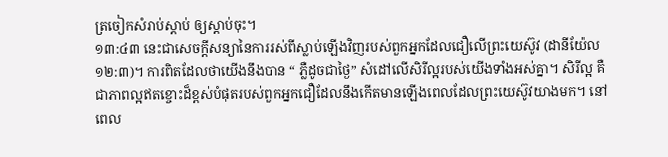ត្រចៀកសំរាប់ស្តាប់ ឲ្យស្តាប់ចុះ។
១៣:៤៣ នេះជាសេចក្តីសន្យានៃការរស់ពីស្លាប់ឡើងវិញរបស់ពួកអ្នកដែលជឿលើព្រះយេស៊ូវ (ដានីយ៉ែល ១២:៣)។ ការពិតដែលថាយើងនឹងបាន “ ភ្លឺដូចជាថ្ងៃ” សំដៅលើសិរីល្អរបស់យើងទាំងអស់គ្នា។ សិរីល្អ គឺជាភាពល្អឥតខ្ចោះដ៏ខ្ពស់បំផុតរបស់ពួកអ្នកជឿដែលនឹងកើតមានឡើងពេលដែលព្រះយេស៊ូវយាងមក។ នៅពេល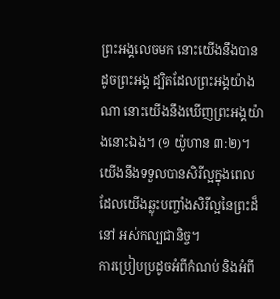ព្រះអង្គលេចមក នោះយើងនឹងបានដូចព្រះអង្គ ដ្បិតដែលព្រះអង្គយ៉ាងណា នោះយើងនឹងឃើញព្រះអង្គយ៉ាងនោះឯង។ (១ យ៉ូហាន ៣:២)។ យើងនឹងទទួលបានសិរីល្អក្នុងពេលដែលយើងឆ្លុះបញ្ចាំងសិរីល្អនៃព្រះដ៏នៅ អស់កល្បជានិច្ច។
ការប្រៀបប្រដូចអំពីកំណប់ និងអំពី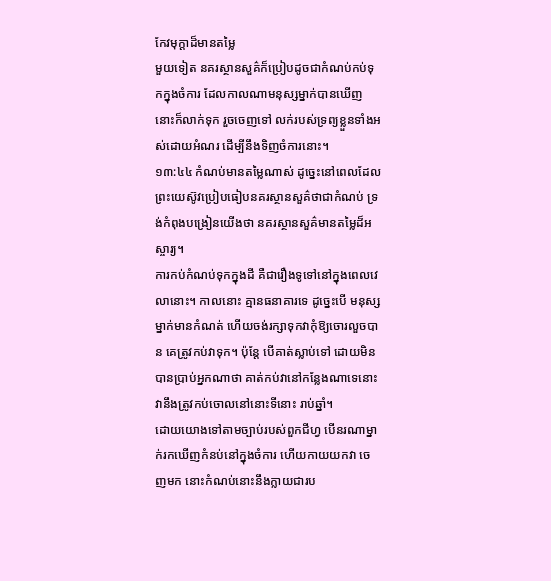កែវមុក្តាដ៏មានតម្លៃ
មួយទៀត នគរស្ថានសួគ៌ក៏ប្រៀបដូចជាកំណប់កប់ទុកក្នុងចំការ ដែលកាលណាមនុស្សម្នាក់បានឃើញ នោះក៏លាក់ទុក រួចចេញទៅ លក់របស់ទ្រព្យខ្លួនទាំងអស់ដោយអំណរ ដើម្បីនឹងទិញចំការនោះ។
១៣:៤៤ កំណប់មានតម្លៃណាស់ ដូច្នេះនៅពេលដែលព្រះយេស៊ូវប្រៀបធៀបនគរស្ថានសួគ៌ថាជាកំណប់ ទ្រង់កំពុងបង្រៀនយើងថា នគរស្ថានសួគ៌មានតម្លៃដ៏អស្ចារ្យ។
ការកប់កំណប់ទុកក្នុងដី គឺជារឿងទូទៅនៅក្នុងពេលវេលានោះ។ កាលនោះ គ្មានធនាគារទេ ដូច្នេះបើ មនុស្សម្នាក់មានកំណត់ ហើយចង់រក្សាទុកវាកុំឱ្យចោរលួចបាន គេត្រូវកប់វាទុក។ ប៉ុន្តែ បើគាត់ស្លាប់ទៅ ដោយមិនបានប្រាប់អ្នកណាថា គាត់កប់វានៅកន្លែងណាទេនោះ វានឹងត្រូវកប់ចោលនៅនោះទីនោះ រាប់ឆ្នាំ។
ដោយយោងទៅតាមច្បាប់របស់ពួកជីហ្វ បើនរណាម្នាក់រកឃើញកំនប់នៅក្នុងចំការ ហើយកាយយកវា ចេញមក នោះកំណប់នោះនឹងក្លាយជារប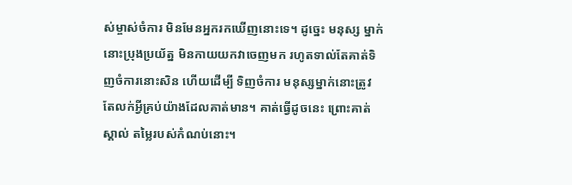ស់ម្ចាស់ចំការ មិនមែនអ្នករកឃើញនោះទេ។ ដូច្នេះ មនុស្ស ម្នាក់នោះប្រុងប្រយ័ត្ន មិនកាយយកវាចេញមក រហូតទាល់តែគាត់ទិញចំការនោះសិន ហើយដើម្បី ទិញចំការ មនុស្សម្នាក់នោះត្រូវតែលក់អ្វីគ្រប់យ៉ាងដែលគាត់មាន។ គាត់ធ្វើដូចនេះ ព្រោះគាត់ស្គាល់ តម្លៃរបស់កំណប់នោះ។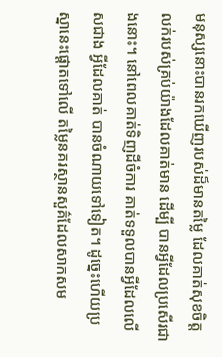មនុស្សនោះបានរកឃើញរបស់ដ៏មានតម្លៃ ដែលគាត់សុខចិត្តលក់របស់គ្រប់យ៉ាងដែលគាត់មាន ដើម្បី បានអ្វីដែលប្រសើរជាងនោះ។ នៅពេលគាត់ទិញដីចំការ គាត់ទទួលបានអ្វីដែលលើសជាង អ្វីដែលគាត់ បានចំណាយទៅទៀត។ ដូច្នេះហើយប្រស្នានេះផ្ដោតទៅលើ តម្លៃនគរស្ថានសួគ៌ដែលសាកសម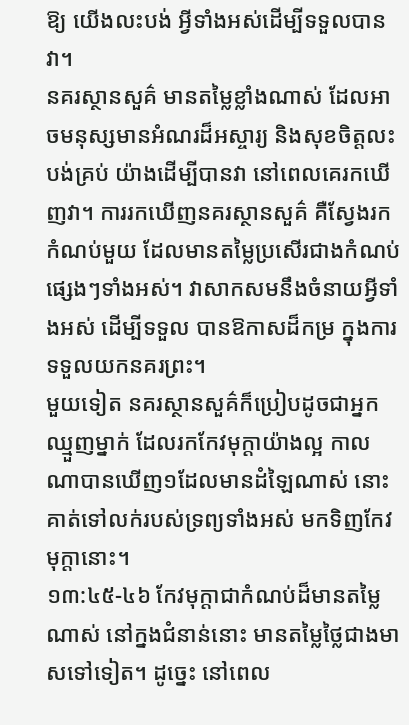ឱ្យ យើងលះបង់ អ្វីទាំងអស់ដើម្បីទទួលបានវា។
នគរស្ថានសួគ៌ មានតម្លៃខ្លាំងណាស់ ដែលអាចមនុស្សមានអំណរដ៏អស្ចារ្យ និងសុខចិត្តលះបង់គ្រប់ យ៉ាងដើម្បីបានវា នៅពេលគេរកឃើញវា។ ការរកឃើញនគរស្ថានសួគ៌ គឺស្វែងរកកំណប់មួយ ដែលមានតម្លៃប្រសើរជាងកំណប់ផ្សេងៗទាំងអស់។ វាសាកសមនឹងចំនាយអ្វីទាំងអស់ ដើម្បីទទួល បានឱកាសដ៏កម្រ ក្នុងការទទួលយកនគរព្រះ។
មួយទៀត នគរស្ថានសួគ៌ក៏ប្រៀបដូចជាអ្នកឈ្មួញម្នាក់ ដែលរកកែវមុក្តាយ៉ាងល្អ កាលណាបានឃើញ១ដែលមានដំឡៃណាស់ នោះគាត់ទៅលក់របស់ទ្រព្យទាំងអស់ មកទិញកែវមុក្តានោះ។
១៣:៤៥-៤៦ កែវមុក្តាជាកំណប់ដ៏មានតម្លៃណាស់ នៅក្នងជំនាន់នោះ មានតម្លៃថ្លៃជាងមាសទៅទៀត។ ដូច្នេះ នៅពេល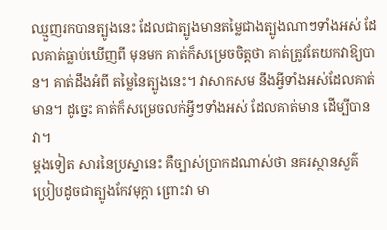ឈ្មួញរកបានត្បូងនេះ ដែលជាត្បូងមានតម្លៃជាងត្បូងណាៗទាំងអស់ ដែលគាត់ធ្លាប់ឃើញពី មុនមក គាត់ក៏សម្រេចចិត្តថា គាត់ត្រូវតែយកវាឱ្យបាន។ គាត់ដឹងអំពី តម្លៃនៃត្បូងនេះ។ វាសាកសម នឹងអ្វីទាំងអស់ដែលគាត់មាន។ ដូច្នេះ គាត់ក៏សម្រេចលក់អ្វីៗទាំងអស់ ដែលគាត់មាន ដើម្បីបានវា។
ម្ដងទៀត សារនៃប្រស្នានេះ គឺច្បាស់ប្រាកដណាស់ថា នគរស្ថានសួគ៌ប្រៀបដូចជាត្បូងកែវមុក្តា ព្រោះវា មា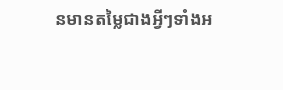នមានតម្លៃជាងអ្វីៗទាំងអ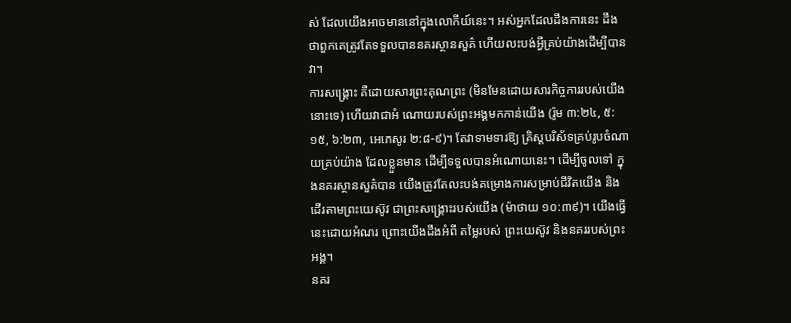ស់ ដែលយើងអាចមាននៅក្នុងលោកីយ៍នេះ។ អស់អ្នកដែលដឹងការនេះ ដឹងថាពួកគេត្រូវតែទទួលបាននគរស្ថានសួគ៌ ហើយលះបង់អ្វីគ្រប់យ៉ាងដើម្បីបានវា។
ការសង្គ្រោះ គឺដោយសារព្រះគុណព្រះ (មិនមែនដោយសារកិច្ចការរបស់យើងនោះទេ) ហើយវាជាអំ ណោយរបស់ព្រះអង្គមកកាន់យើង (រ៉ូម ៣:២៤, ៥:១៥, ៦:២៣, អេភេសូរ ២:៨-៩)។ តែវាទាមទារឱ្យ គ្រិស្តបរិស័ទគ្រប់រូបចំណាយគ្រប់យ៉ាង ដែលខ្លួនមាន ដើម្បីទទួលបានអំណោយនេះ។ ដើម្បីចូលទៅ ក្នុងនគរស្ថានសួគ៌បាន យើងត្រូវតែលះបង់គម្រោងការសម្រាប់ជីវិតយើង និងដើរតាមព្រះយេស៊ូវ ជាព្រះសង្គ្រោះរបស់យើង (ម៉ាថាយ ១០:៣៩)។ យើងធ្វើនេះដោយអំណរ ព្រោះយើងដឹងអំពី តម្លៃរបស់ ព្រះយេស៊ូវ និងនគររបស់ព្រះអង្គ។
នគរ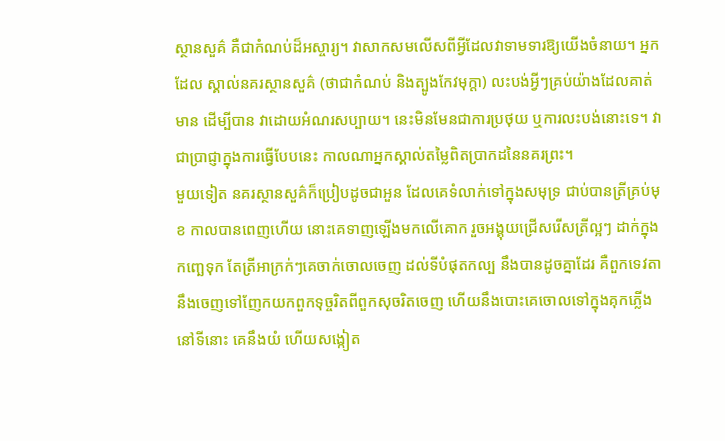ស្ថានសួគ៌ គឺជាកំណប់ដ៏អស្ចារ្យ។ វាសាកសមលើសពីអ្វីដែលវាទាមទារឱ្យយើងចំនាយ។ អ្នកដែល ស្គាល់នគរស្ថានសួគ៌ (ថាជាកំណប់ និងត្បូងកែវមុក្តា) លះបង់អ្វីៗគ្រប់យ៉ាងដែលគាត់មាន ដើម្បីបាន វាដោយអំណរសប្បាយ។ នេះមិនមែនជាការប្រថុយ ឬការលះបង់នោះទេ។ វាជាប្រាជ្ញាក្នុងការធ្វើបែបនេះ កាលណាអ្នកស្គាល់តម្លៃពិតប្រាកដនៃនគរព្រះ។
មួយទៀត នគរស្ថានសួគ៌ក៏ប្រៀបដូចជាអួន ដែលគេទំលាក់ទៅក្នុងសមុទ្រ ជាប់បានត្រីគ្រប់មុខ កាលបានពេញហើយ នោះគេទាញឡើងមកលើគោក រួចអង្គុយជ្រើសរើសត្រីល្អៗ ដាក់ក្នុងកញ្ឆេទុក តែត្រីអាក្រក់ៗគេចាក់ចោលចេញ ដល់ទីបំផុតកល្ប នឹងបានដូចគ្នាដែរ គឺពួកទេវតានឹងចេញទៅញែកយកពួកទុច្ចរិតពីពួកសុចរិតចេញ ហើយនឹងបោះគេចោលទៅក្នុងគុកភ្លើង នៅទីនោះ គេនឹងយំ ហើយសង្កៀត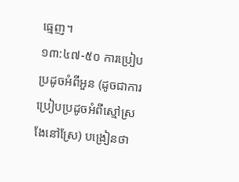ធ្មេញ។
១៣:៤៧-៥០ ការប្រៀបប្រដូចអំពីអួន (ដូចជាការប្រៀបប្រដូចអំពីស្មៅស្រងែនៅស្រែ) បង្រៀនថា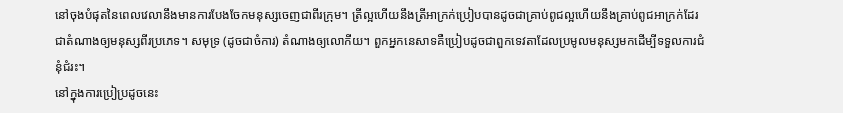នៅចុងបំផុតនៃពេលវេលានឹងមានការបែងចែកមនុស្សចេញជាពីរក្រុម។ ត្រីល្អហើយនឹងត្រីអាក្រក់ប្រៀបបានដូចជាគ្រាប់ពូជល្អហើយនឹងគ្រាប់ពូជអាក្រក់ដែរ ជាតំណាងឲ្យមនុស្សពីរប្រភេទ។ សមុទ្រ (ដូចជាចំការ) តំណាងឲ្យលោកីយ។ ពួកអ្នកនេសាទគឺប្រៀបដូចជាពួកទេវតាដែលប្រមូលមនុស្សមកដើម្បីទទួលការជំនុំជំរះ។
នៅក្នុងការប្រៀប្រដូចនេះ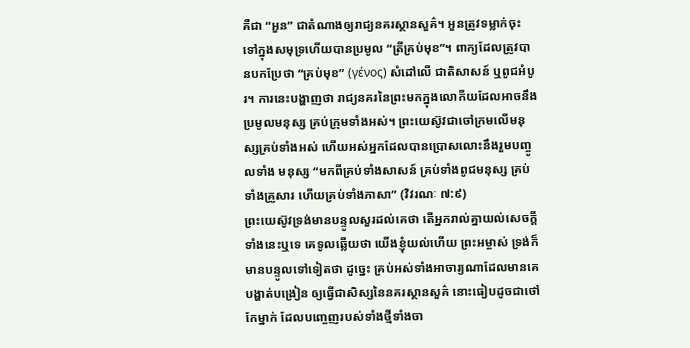គឺជា “អួន” ជាតំណាងឲ្យរាជ្យនគរស្ថានសួគ៌។ អួនត្រូវទម្លាក់ចុះ ទៅក្នុងសមុទ្រហើយបានប្រមូល “ត្រីគ្រប់មុខ”។ ពាក្យដែលត្រូវបានបកប្រែថា “គ្រប់មុខ” (γένος) សំដៅលើ ជាតិសាសន៍ ឬពូជអំបូរ។ ការនេះបង្ហាញថា រាជ្យនគរនៃព្រះមកក្នុងលោកីយដែលអាចនឹង ប្រមូលមនុស្ស គ្រប់ក្រុមទាំងអស់។ ព្រះយេស៊ូវជាចៅក្រមលើមនុស្សគ្រប់ទាំងអស់ ហើយអស់អ្នកដែលបានប្រោសលោះនឹងរួមបញ្ចូលទាំង មនុស្ស “មកពីគ្រប់ទាំងសាសន៍ គ្រប់ទាំងពូជមនុស្ស គ្រប់ទាំងគ្រួសារ ហើយគ្រប់ទាំងភាសា” (វិវរណៈ ៧:៩)
ព្រះយេស៊ូវទ្រង់មានបន្ទូលសួរដល់គេថា តើអ្នករាល់គ្នាយល់សេចក្ដីទាំងនេះឬទេ គេទូលឆ្លើយថា យើងខ្ញុំយល់ហើយ ព្រះអម្ចាស់ ទ្រង់ក៏មានបន្ទូលទៅទៀតថា ដូច្នេះ គ្រប់អស់ទាំងអាចារ្យណាដែលមានគេបង្ហាត់បង្រៀន ឲ្យធ្វើជាសិស្សនៃនគរស្ថានសួគ៌ នោះធៀបដូចជាថៅកែម្នាក់ ដែលបញ្ចេញរបស់ទាំងថ្មីទាំងចា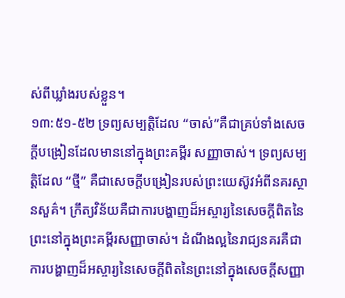ស់ពីឃ្លាំងរបស់ខ្លួន។
១៣:៥១-៥២ ទ្រព្យសម្បត្តិដែល “ចាស់”គឺជាគ្រប់ទាំងសេចក្តីបង្រៀនដែលមាននៅក្នុងព្រះគម្ពីរ សញ្ញាចាស់។ ទ្រព្យសម្បតិ្តដែល “ថ្មី” គឺជាសេចក្តីបង្រៀនរបស់ព្រះយេស៊ូវអំពីនគរស្ថានសួគ៌។ ក្រឹត្យវិន័យគឺជាការបង្ហាញដ៏អស្ចារ្យនៃសេចក្តីពិតនៃព្រះនៅក្នុងព្រះគម្ពីរសញ្ញាចាស់។ ដំណឹងល្អនៃរាជ្យនគរគឺជាការបង្ហាញដ៏អស្ចារ្យនៃសេចក្តីពិតនៃព្រះនៅក្នុងសេចក្តីសញ្ញា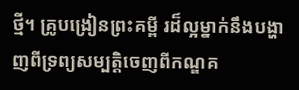ថ្មី។ គ្រូបង្រៀនព្រះគម្ពី រដ៏ល្អម្នាក់នឹងបង្ហាញពីទ្រព្យសម្បតិ្តចេញពីកណ្ឌគ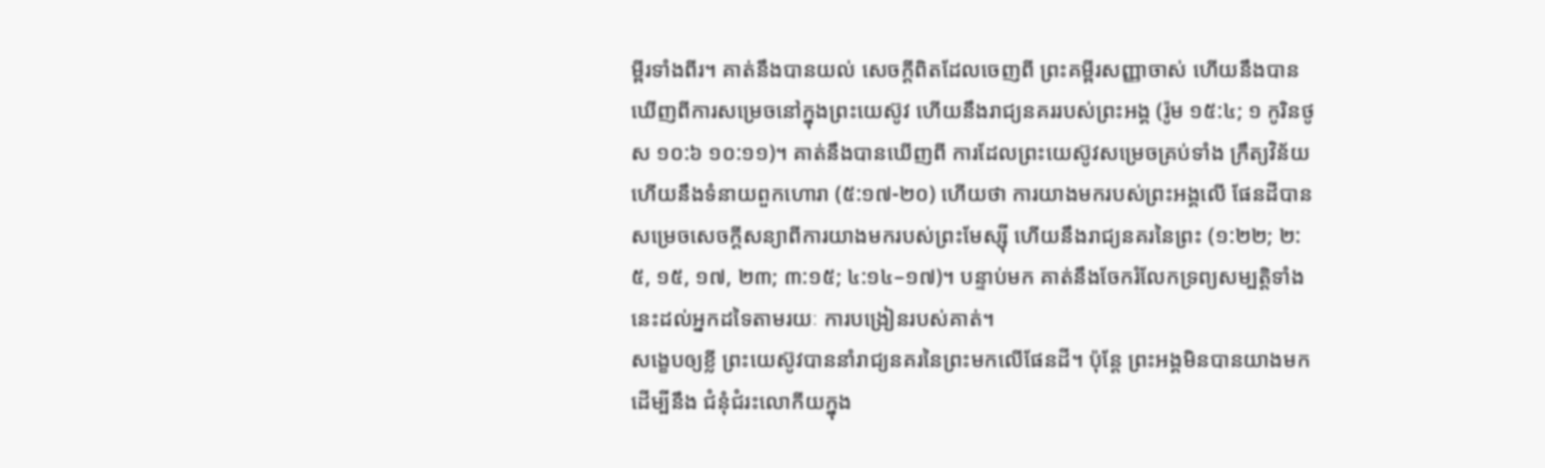ម្ពីរទាំងពីរ។ គាត់នឹងបានយល់ សេចក្តីពិតដែលចេញពី ព្រះគម្ពីរសញ្ញាចាស់ ហើយនឹងបានឃើញពីការសម្រេចនៅក្នុងព្រះយេស៊ូវ ហើយនឹងរាជ្យនគររបស់ព្រះអង្គ (រ៉ូម ១៥:៤; ១ កូរិនថូស ១០:៦ ១០:១១)។ គាត់នឹងបានឃើញពី ការដែលព្រះយេស៊ូវសម្រេចគ្រប់ទាំង ក្រឹត្យវិន័យ ហើយនឹងទំនាយពួកហោរា (៥:១៧-២០) ហើយថា ការយាងមករបស់ព្រះអង្គលើ ផែនដីបានសម្រេចសេចក្តីសន្យាពីការយាងមករបស់ព្រះមែស្ស៊ី ហើយនឹងរាជ្យនគរនៃព្រះ (១:២២; ២:៥, ១៥, ១៧, ២៣; ៣:១៥; ៤:១៤–១៧)។ បន្ទាប់មក គាត់នឹងចែករំលែកទ្រព្យសម្បត្តិទាំងនេះដល់អ្នកដទៃតាមរយៈ ការបង្រៀនរបស់គាត់។
សង្ខេបឲ្យខ្លី ព្រះយេស៊ូវបាននាំរាជ្យនគរនៃព្រះមកលើផែនដី។ ប៉ុន្តែ ព្រះអង្គមិនបានយាងមកដើម្បីនឹង ជំនុំជំរះលោកីយក្នុង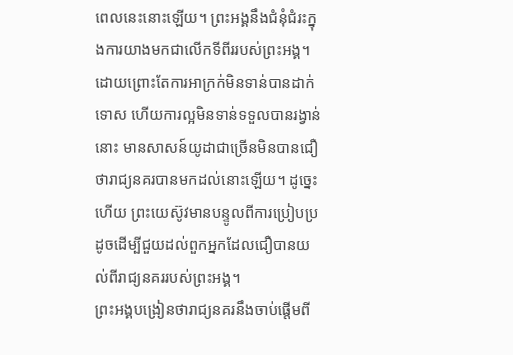ពេលនេះនោះឡើយ។ ព្រះអង្គនឹងជំនុំជំរះក្នុងការយាងមកជាលើកទីពីររបស់ព្រះអង្គ។ ដោយព្រោះតែការអាក្រក់មិនទាន់បានដាក់ទោស ហើយការល្អមិនទាន់ទទួលបានរង្វាន់នោះ មានសាសន៍យូដាជាច្រើនមិនបានជឿថារាជ្យនគរបានមកដល់នោះឡើយ។ ដូច្នេះហើយ ព្រះយេស៊ូវមានបន្ទូលពីការប្រៀបប្រដូចដើម្បីជួយដល់ពួកអ្នកដែលជឿបានយល់ពីរាជ្យនគររបស់ព្រះអង្គ។
ព្រះអង្គបង្រៀនថារាជ្យនគរនឹងចាប់ផ្តើមពី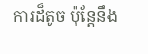ការដ៏តូច ប៉ុន្តែនឹង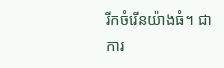រីកចំរើនយ៉ាងធំ។ ជាការ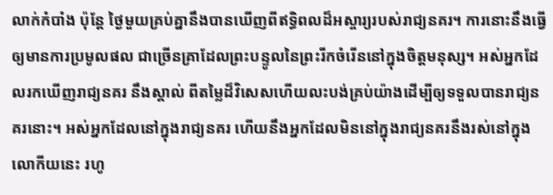លាក់កំបាំង ប៉ុន្តែ ថ្ងៃមួយគ្រប់គ្នានឹងបានឃើញពីឥទ្ធិពលដ៏អស្ចារ្យរបស់រាជ្យនគរ។ ការនោះនឹងធ្វើឲ្យមានការប្រមូលផល ជាច្រើនគ្រាដែលព្រះបន្ទូលនៃព្រះរីកចំរើននៅក្នុងចិត្តមនុស្ស។ អស់អ្នកដែលរកឃើញរាជ្យនគរ នឹងស្គាល់ ពីតម្លៃដ៏វិសេសហើយលះបង់គ្រប់យ៉ាងដើម្បីឲ្យទទួលបានរាជ្យនគរនោះ។ អស់អ្នកដែលនៅក្នុងរាជ្យនគរ ហើយនឹងអ្នកដែលមិននៅក្នុងរាជ្យនគរនឹងរស់នៅក្នុងលោកីយនេះ រហូ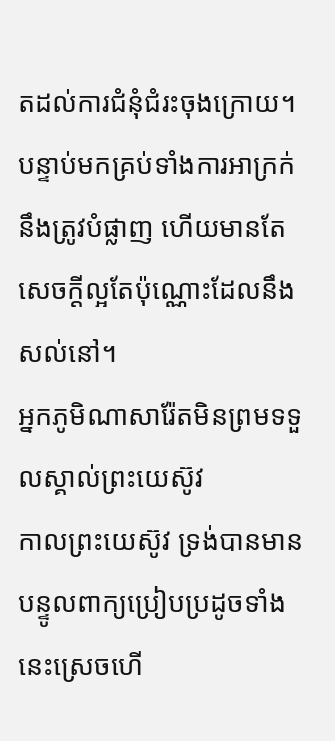តដល់ការជំនុំជំរះចុងក្រោយ។ បន្ទាប់មកគ្រប់ទាំងការអាក្រក់នឹងត្រូវបំផ្លាញ ហើយមានតែសេចក្តីល្អតែប៉ុណ្ណោះដែលនឹងសល់នៅ។
អ្នកភូមិណាសារ៉ែតមិនព្រមទទួលស្គាល់ព្រះយេស៊ូវ
កាលព្រះយេស៊ូវ ទ្រង់បានមានបន្ទូលពាក្យប្រៀបប្រដូចទាំងនេះស្រេចហើ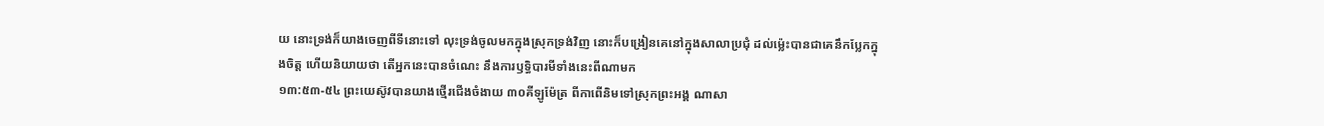យ នោះទ្រង់ក៏យាងចេញពីទីនោះទៅ លុះទ្រង់ចូលមកក្នុងស្រុកទ្រង់វិញ នោះក៏បង្រៀនគេនៅក្នុងសាលាប្រជុំ ដល់ម៉្លេះបានជាគេនឹកប្លែកក្នុងចិត្ត ហើយនិយាយថា តើអ្នកនេះបានចំណេះ នឹងការឫទ្ធិបារមីទាំងនេះពីណាមក
១៣:៥៣-៥៤ ព្រះយេស៊ូវបានយាងថ្មើរជើងចំងាយ ៣០គីឡូម៉ែត្រ ពីកាពើនិមទៅស្រុកព្រះអង្គ ណាសា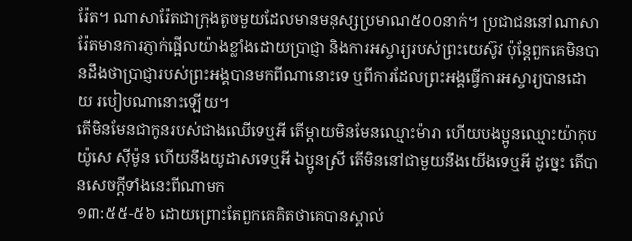រ៉ែត។ ណាសារ៉ែតជាក្រុងតូចមួយដែលមានមនុស្សប្រមាណ៥០០នាក់។ ប្រជាជននៅណាសារ៉ែតមានការភ្ញាក់ផ្អើលយ៉ាងខ្លាំងដោយប្រាជ្ញា និងការអស្ចារ្យរបស់ព្រះយេស៊ូវ ប៉ុន្តែពួកគេមិនបានដឹងថាប្រាជ្ញារបស់ព្រះអង្គបានមកពីណានោះទេ ឬពីការដែលព្រះអង្គធ្វើការអស្ចារ្យបានដោយ របៀបណានោះឡើយ។
តើមិនមែនជាកូនរបស់ជាងឈើទេឬអី តើម្តាយមិនមែនឈ្មោះម៉ារា ហើយបងប្អូនឈ្មោះយ៉ាកុប យ៉ូសេ ស៊ីម៉ូន ហើយនឹងយូដាសទេឬអី ឯប្អូនស្រី តើមិននៅជាមួយនឹងយើងទេឬអី ដូច្នេះ តើបានសេចក្ដីទាំងនេះពីណាមក
១៣:៥៥-៥៦ ដោយព្រោះតែពួកគេគិតថាគេបានស្គាល់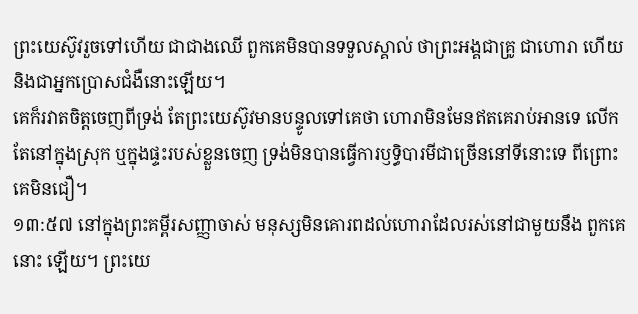ព្រះយេស៊ូវរួចទៅហើយ ជាជាងឈើ ពួកគេមិនបានទទួលស្គាល់ ថាព្រះអង្គជាគ្រូ ជាហោរា ហើយនិងជាអ្នកប្រោសជំងឺនោះឡើយ។
គេក៏រវាតចិត្តចេញពីទ្រង់ តែព្រះយេស៊ូវមានបន្ទូលទៅគេថា ហោរាមិនមែនឥតគេរាប់អានទេ លើកតែនៅក្នុងស្រុក ឬក្នុងផ្ទះរបស់ខ្លួនចេញ ទ្រង់មិនបានធ្វើការឫទ្ធិបារមីជាច្រើននៅទីនោះទេ ពីព្រោះគេមិនជឿ។
១៣:៥៧ នៅក្នុងព្រះគម្ពីរសញ្ញាចាស់ មនុស្សមិនគោរពដល់ហោរាដែលរស់នៅជាមួយនឹង ពួកគេនោះ ឡើយ។ ព្រះយេ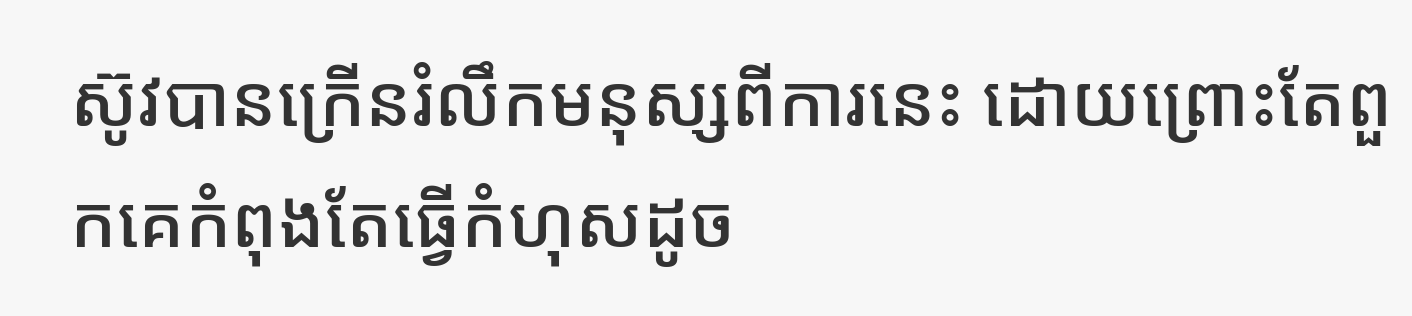ស៊ូវបានក្រើនរំលឹកមនុស្សពីការនេះ ដោយព្រោះតែពួកគេកំពុងតែធ្វើកំហុសដូច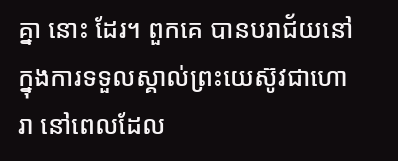គ្នា នោះ ដែរ។ ពួកគេ បានបរាជ័យនៅក្នុងការទទួលស្គាល់ព្រះយេស៊ូវជាហោរា នៅពេលដែល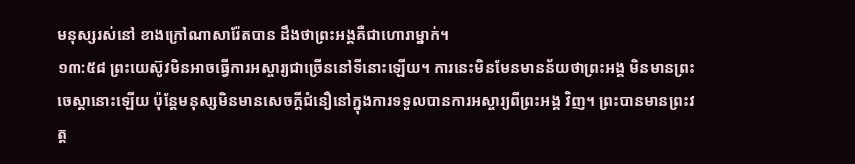មនុស្សរស់នៅ ខាងក្រៅណាសារ៉ែតបាន ដឹងថាព្រះអង្គគឺជាហោរាម្នាក់។
១៣:៥៨ ព្រះយេស៊ូវមិនអាចធ្វើការអស្ចារ្យជាច្រើននៅទីនោះឡើយ។ ការនេះមិនមែនមានន័យថាព្រះអង្គ មិនមានព្រះចេស្តានោះឡើយ ប៉ុន្តែមនុស្សមិនមានសេចក្តីជំនឿនៅក្នុងការទទួលបានការអស្ចារ្យពីព្រះអង្គ វិញ។ ព្រះបានមានព្រះវត្ត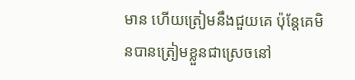មាន ហើយត្រៀមនឹងជួយគេ ប៉ុន្តែគេមិនបានត្រៀមខ្លួនជាស្រេចនៅ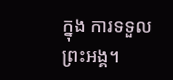ក្នុង ការទទួលព្រះអង្គ។